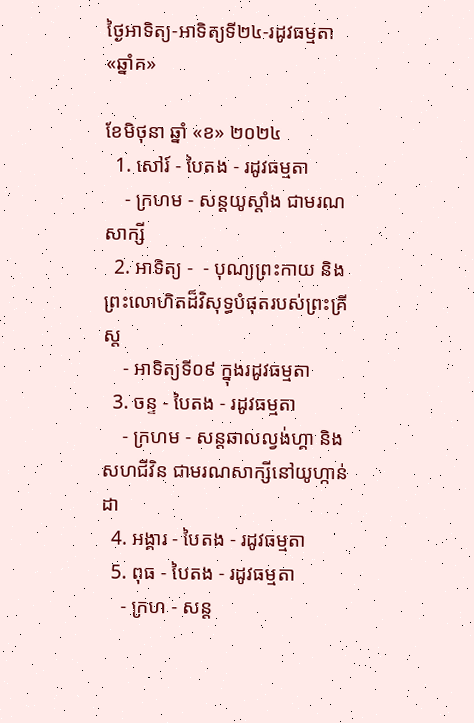ថ្ងៃអាទិត្យ-អាទិត្យទី២៤-រដូវធម្មតា«ឆ្នាំគ»

ខែមិថុនា ឆ្នាំ «ខ» ២០២៤
  1. សៅរ៍ - បៃតង - រដូវធម្មតា
    - ក្រហម - សន្ដយូស្ដាំង ជាមរណសាក្សី
  2. អាទិត្យ -  - បុណ្យព្រះកាយ និងព្រះលោហិតដ៏វិសុទ្ធបំផុតរបស់ព្រះគ្រីស្ដ
    - អាទិត្យទី០៩ ក្នុងរដូវធម្មតា
  3. ចន្ទ - បៃតង - រដូវធម្មតា
    - ក្រហម - សន្ដឆាលល្វង់ហ្គា និងសហជីវិន ជាមរណសាក្សីនៅយូហ្កាន់ដា
  4. អង្គារ - បៃតង - រដូវធម្មតា
  5. ពុធ - បៃតង - រដូវធម្មតា
    - ក្រហ - សន្ដ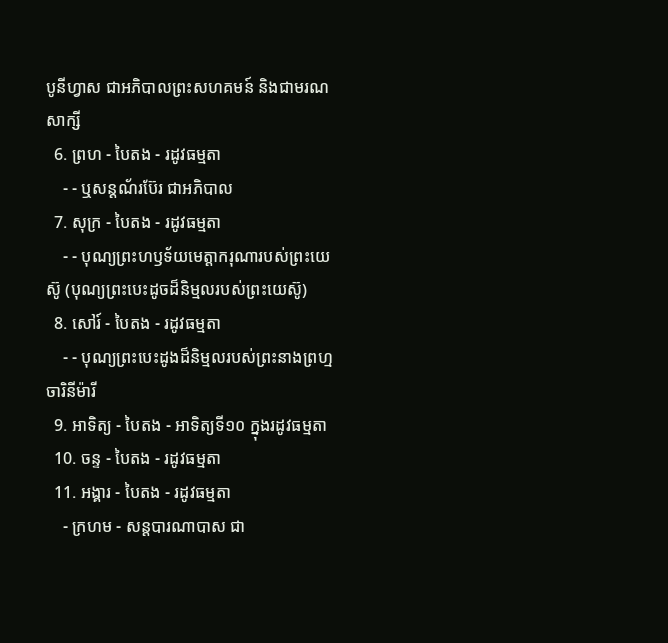បូនីហ្វាស ជាអភិបាលព្រះសហគមន៍ និងជាមរណសាក្សី
  6. ព្រហ - បៃតង - រដូវធម្មតា
    - - ឬសន្ដណ័រប៊ែរ ជាអភិបាល
  7. សុក្រ - បៃតង - រដូវធម្មតា
    - - បុណ្យព្រះហឫទ័យមេត្ដាករុណារបស់ព្រះយេស៊ូ (បុណ្យព្រះបេះដូចដ៏និម្មលរបស់ព្រះយេស៊ូ)
  8. សៅរ៍ - បៃតង - រដូវធម្មតា
    - - បុណ្យព្រះបេះដូងដ៏និម្មលរបស់ព្រះនាងព្រហ្មចារិនីម៉ារី
  9. អាទិត្យ - បៃតង - អាទិត្យទី១០ ក្នុងរដូវធម្មតា
  10. ចន្ទ - បៃតង - រដូវធម្មតា
  11. អង្គារ - បៃតង - រដូវធម្មតា
    - ក្រហម - សន្ដបារណាបាស ជា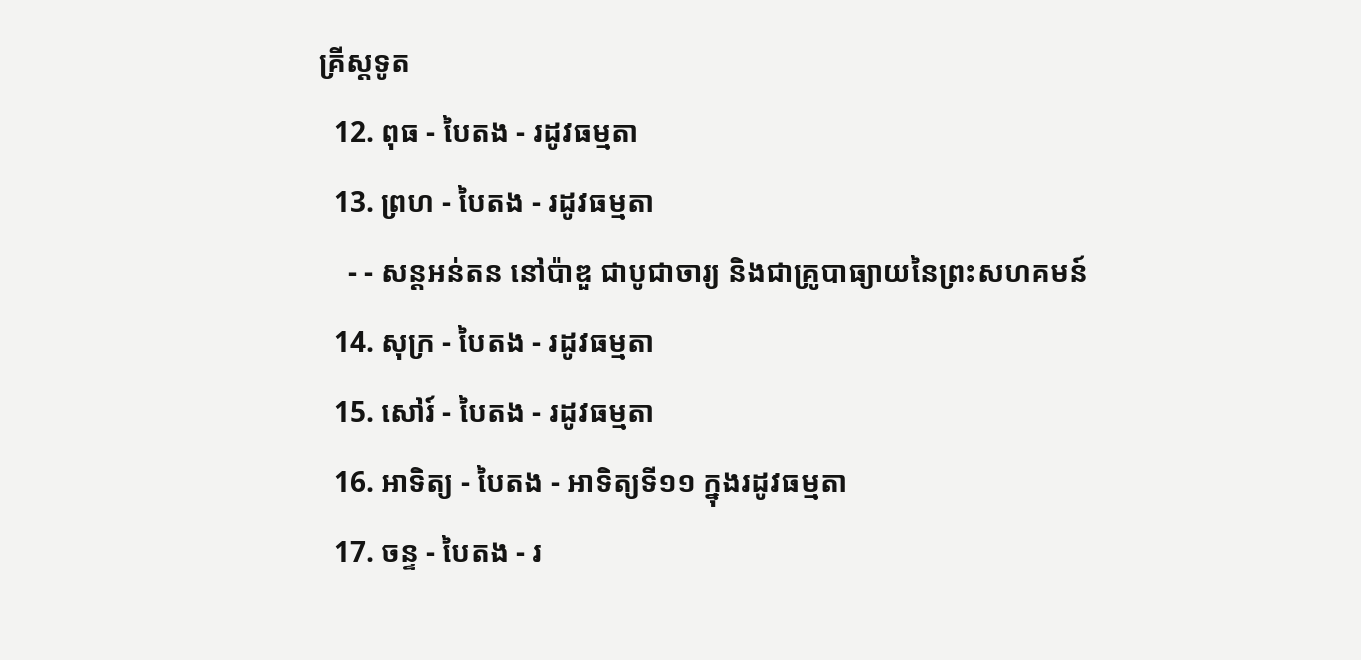គ្រីស្ដទូត
  12. ពុធ - បៃតង - រដូវធម្មតា
  13. ព្រហ - បៃតង - រដូវធម្មតា
    - - សន្ដអន់តន នៅប៉ាឌួ ជាបូជាចារ្យ និងជាគ្រូបាធ្យាយនៃព្រះសហគមន៍
  14. សុក្រ - បៃតង - រដូវធម្មតា
  15. សៅរ៍ - បៃតង - រដូវធម្មតា
  16. អាទិត្យ - បៃតង - អាទិត្យទី១១ ក្នុងរដូវធម្មតា
  17. ចន្ទ - បៃតង - រ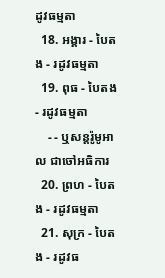ដូវធម្មតា
  18. អង្គារ - បៃតង - រដូវធម្មតា
  19. ពុធ - បៃតង - រដូវធម្មតា
    - - ឬសន្ដរ៉ូមូអាល ជាចៅអធិការ
  20. ព្រហ - បៃតង - រដូវធម្មតា
  21. សុក្រ - បៃតង - រដូវធ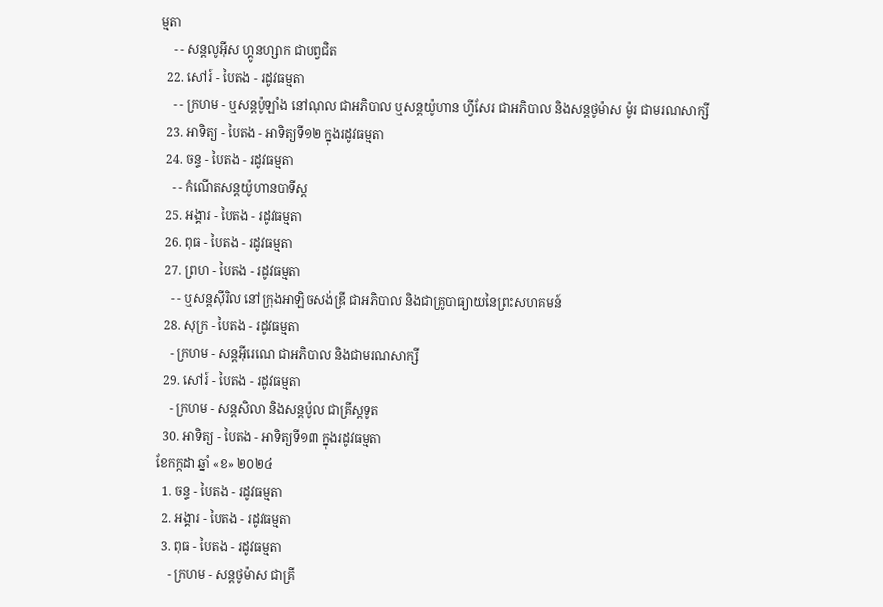ម្មតា
    - - សន្ដលូអ៊ីស ហ្គូនហ្សាក ជាបព្វជិត
  22. សៅរ៍ - បៃតង - រដូវធម្មតា
    - - ក្រហម - ឬសន្ដប៉ូឡាំង នៅណុល ជាអភិបាល ឬសន្ដយ៉ូហាន ហ្វីសែរ ជាអភិបាល និងសន្ដថូម៉ាស ម៉ូរ ជាមរណសាក្សី
  23. អាទិត្យ - បៃតង - អាទិត្យទី១២ ក្នុងរដូវធម្មតា
  24. ចន្ទ - បៃតង - រដូវធម្មតា
    - - កំណើតសន្ដយ៉ូហានបាទីស្ដ
  25. អង្គារ - បៃតង - រដូវធម្មតា
  26. ពុធ - បៃតង - រដូវធម្មតា
  27. ព្រហ - បៃតង - រដូវធម្មតា
    - - ឬសន្ដស៊ីរិល នៅក្រុងអាឡិចសង់ឌ្រី ជាអភិបាល និងជាគ្រូបាធ្យាយនៃព្រះសហគមន៍
  28. សុក្រ - បៃតង - រដូវធម្មតា
    - ក្រហម - សន្ដអ៊ីរេណេ ជាអភិបាល និងជាមរណសាក្សី
  29. សៅរ៍ - បៃតង - រដូវធម្មតា
    - ក្រហម - សន្ដសិលា និងសន្ដប៉ូល ជាគ្រីស្ដទូត
  30. អាទិត្យ - បៃតង - អាទិត្យទី១៣ ក្នុងរដូវធម្មតា
ខែកក្កដា ឆ្នាំ «ខ» ២០២៤
  1. ចន្ទ - បៃតង - រដូវធម្មតា
  2. អង្គារ - បៃតង - រដូវធម្មតា
  3. ពុធ - បៃតង - រដូវធម្មតា
    - ក្រហម - សន្ដថូម៉ាស ជាគ្រី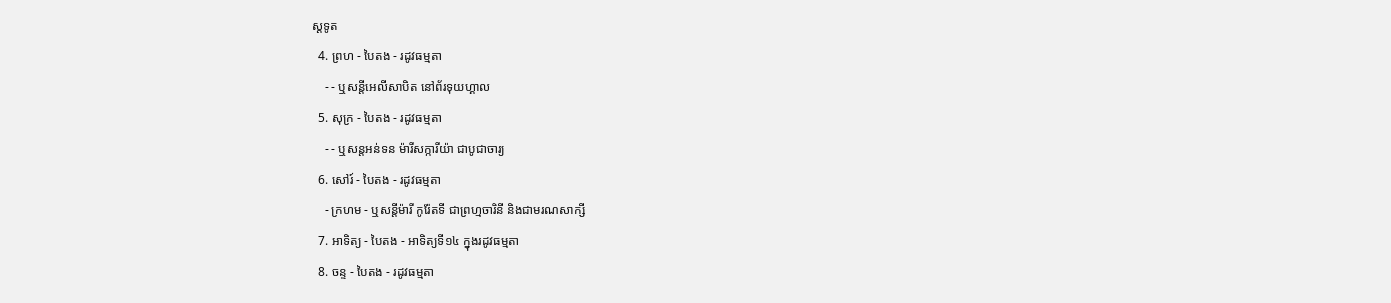ស្ដទូត
  4. ព្រហ - បៃតង - រដូវធម្មតា
    - - ឬសន្ដីអេលីសាបិត នៅព័រទុយហ្គាល
  5. សុក្រ - បៃតង - រដូវធម្មតា
    - - ឬសន្ដអន់ទន ម៉ារីសក្ការីយ៉ា ជាបូជាចារ្យ
  6. សៅរ៍ - បៃតង - រដូវធម្មតា
    - ក្រហម - ឬសន្ដីម៉ារី កូរ៉ែតទី ជាព្រហ្មចារិនី និងជាមរណសាក្សី
  7. អាទិត្យ - បៃតង - អាទិត្យទី១៤ ក្នុងរដូវធម្មតា
  8. ចន្ទ - បៃតង - រដូវធម្មតា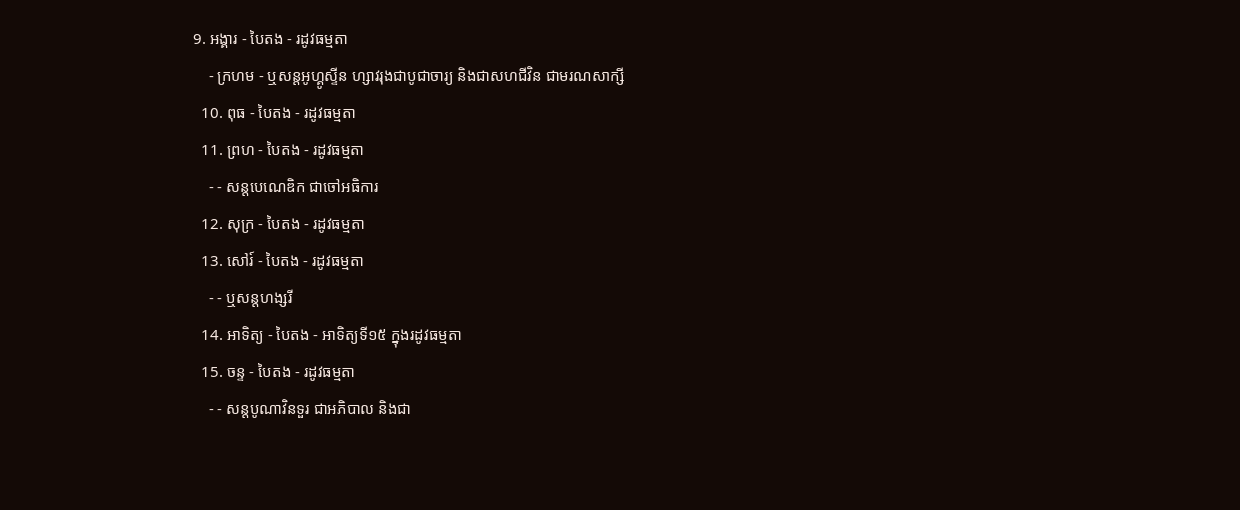9. អង្គារ - បៃតង - រដូវធម្មតា
    - ក្រហម - ឬសន្ដអូហ្គូស្ទីន ហ្សាវរុងជាបូជាចារ្យ និងជាសហជីវិន ជាមរណសាក្សី
  10. ពុធ - បៃតង - រដូវធម្មតា
  11. ព្រហ - បៃតង - រដូវធម្មតា
    - - សន្ដបេណេឌិក ជាចៅអធិការ
  12. សុក្រ - បៃតង - រដូវធម្មតា
  13. សៅរ៍ - បៃតង - រដូវធម្មតា
    - - ឬសន្ដហង្សរី
  14. អាទិត្យ - បៃតង - អាទិត្យទី១៥ ក្នុងរដូវធម្មតា
  15. ចន្ទ - បៃតង - រដូវធម្មតា
    - - សន្ដបូណាវិនទួរ ជាអភិបាល និងជា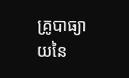គ្រូបាធ្យាយនៃ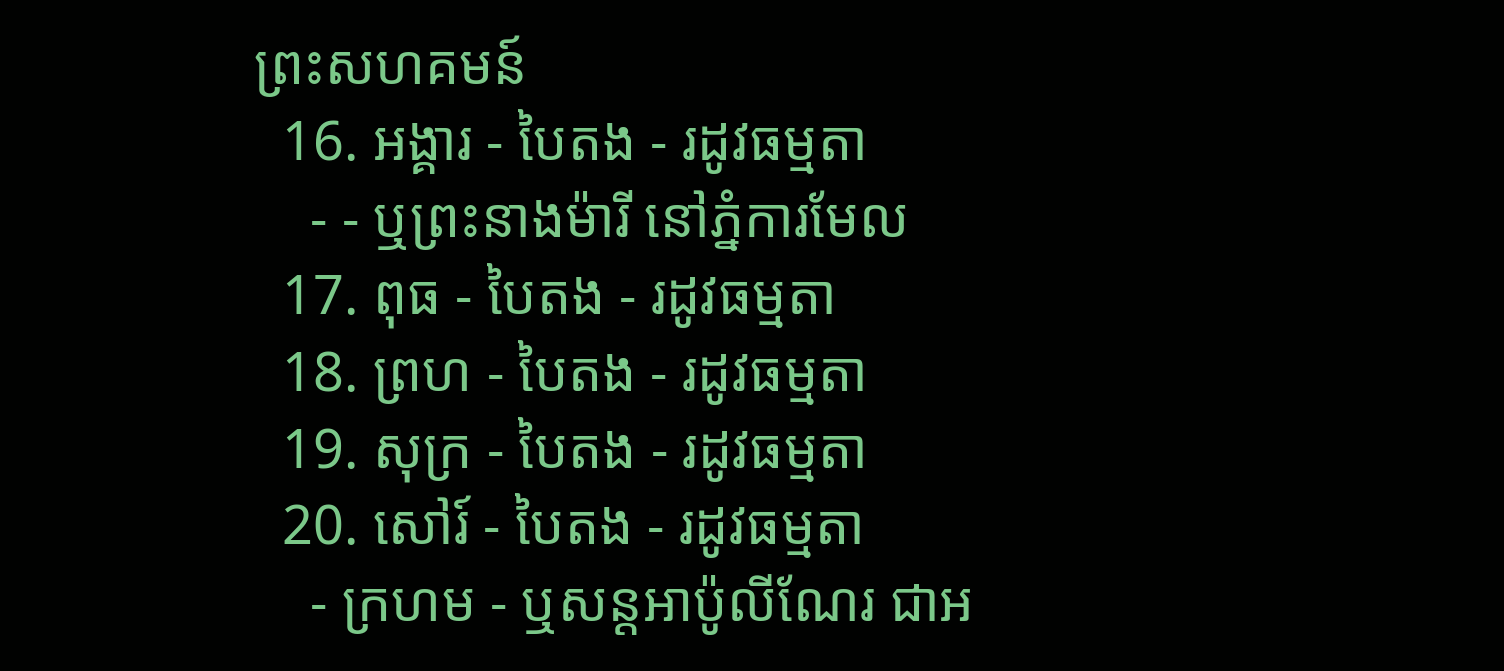ព្រះសហគមន៍
  16. អង្គារ - បៃតង - រដូវធម្មតា
    - - ឬព្រះនាងម៉ារី នៅភ្នំការមែល
  17. ពុធ - បៃតង - រដូវធម្មតា
  18. ព្រហ - បៃតង - រដូវធម្មតា
  19. សុក្រ - បៃតង - រដូវធម្មតា
  20. សៅរ៍ - បៃតង - រដូវធម្មតា
    - ក្រហម - ឬសន្ដអាប៉ូលីណែរ ជាអ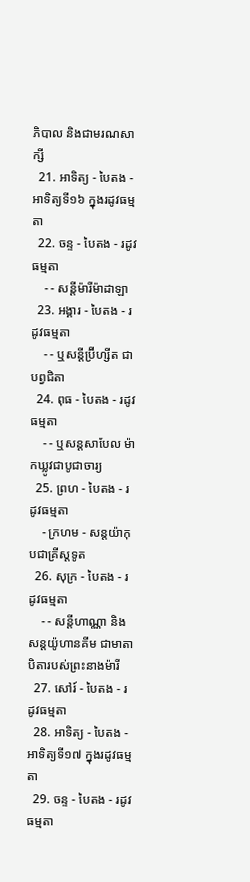ភិបាល និងជាមរណសាក្សី
  21. អាទិត្យ - បៃតង - អាទិត្យទី១៦ ក្នុងរដូវធម្មតា
  22. ចន្ទ - បៃតង - រដូវធម្មតា
    - - សន្ដីម៉ារីម៉ាដាឡា
  23. អង្គារ - បៃតង - រដូវធម្មតា
    - - ឬសន្ដីប្រ៊ីហ្សីត ជាបព្វជិតា
  24. ពុធ - បៃតង - រដូវធម្មតា
    - - ឬសន្ដសាបែល ម៉ាកឃ្លូវជាបូជាចារ្យ
  25. ព្រហ - បៃតង - រដូវធម្មតា
    - ក្រហម - សន្ដយ៉ាកុបជាគ្រីស្ដទូត
  26. សុក្រ - បៃតង - រដូវធម្មតា
    - - សន្ដីហាណ្ណា និងសន្ដយ៉ូហានគីម ជាមាតាបិតារបស់ព្រះនាងម៉ារី
  27. សៅរ៍ - បៃតង - រដូវធម្មតា
  28. អាទិត្យ - បៃតង - អាទិត្យទី១៧ ក្នុងរដូវធម្មតា
  29. ចន្ទ - បៃតង - រដូវធម្មតា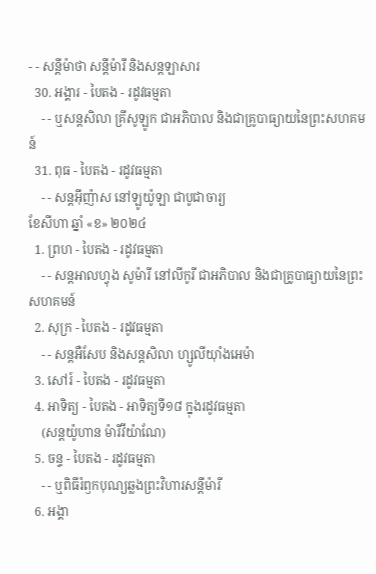- - សន្ដីម៉ាថា សន្ដីម៉ារី និងសន្ដឡាសារ
  30. អង្គារ - បៃតង - រដូវធម្មតា
    - - ឬសន្ដសិលា គ្រីសូឡូក ជាអភិបាល និងជាគ្រូបាធ្យាយនៃព្រះសហគមន៍
  31. ពុធ - បៃតង - រដូវធម្មតា
    - - សន្ដអ៊ីញ៉ាស នៅឡូយ៉ូឡា ជាបូជាចារ្យ
ខែសីហា ឆ្នាំ «ខ» ២០២៤
  1. ព្រហ - បៃតង - រដូវធម្មតា
    - - សន្ដអាលហ្វុង សូម៉ារី នៅលីកូរី ជាអភិបាល និងជាគ្រូបាធ្យាយនៃព្រះសហគមន៍
  2. សុក្រ - បៃតង - រដូវធម្មតា
    - - សន្តអឺសែប និងសន្តសិលា ហ្សូលីយ៉ាំងអេម៉ា
  3. សៅរ៍ - បៃតង - រដូវធម្មតា
  4. អាទិត្យ - បៃតង - អាទិត្យទី១៨ ក្នុងរដូវធម្មតា
    (សន្តយ៉ូហាន ម៉ារីវីយ៉ាណែ)
  5. ចន្ទ - បៃតង - រដូវធម្មតា
    - - ឬពិធីរំឭកបុណ្យឆ្លងព្រះវិហារសន្តីម៉ារី
  6. អង្គា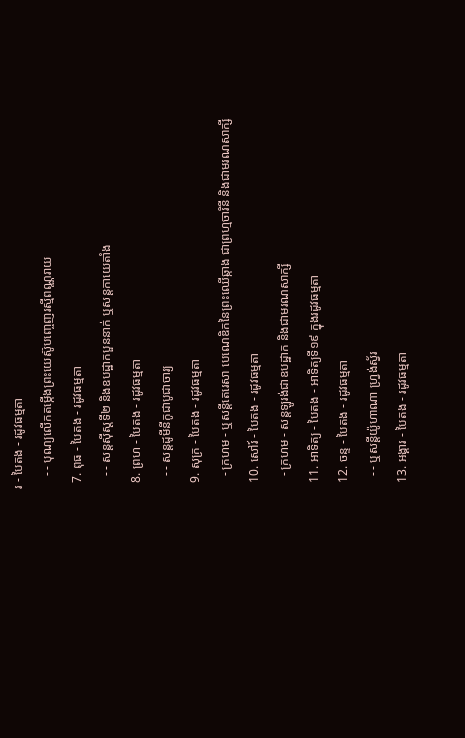រ - បៃតង - រដូវធម្មតា
    - - បុណ្យលើកតម្កើងព្រះយេស៊ូបញ្ចេញរស្មីពណ្ណរាយ
  7. ពុធ - បៃតង - រដូវធម្មតា
    - - សន្តស៊ីស្តទី២ និងឧបដ្ឋាកបួននាក់ ឬសន្តកាយេតាំង
  8. ព្រហ - បៃតង - រដូវធម្មតា
    - - សន្តដូមីនីកូជាបូជាចារ្យ
  9. សុក្រ - បៃតង - រដូវធម្មតា
    - ក្រហម - ឬសន្ដីតេរេសា បេណេឌិកនៃព្រះឈើឆ្កាង ជាព្រហ្មចារិនី និងជាមរណសាក្សី
  10. សៅរ៍ - បៃតង - រដូវធម្មតា
    - ក្រហម - សន្តឡូរង់ជាឧបដ្ឋាក និងជាមរណសាក្សី
  11. អាទិត្យ - បៃតង - អាទិត្យទី១៩ ក្នុងរដូវធម្មតា
  12. ចន្ទ - បៃតង - រដូវធម្មតា
    - - ឬសន្តីយ៉ូហាណា ហ្រ្វង់ស្វ័រ
  13. អង្គារ - បៃតង - រដូវធម្មតា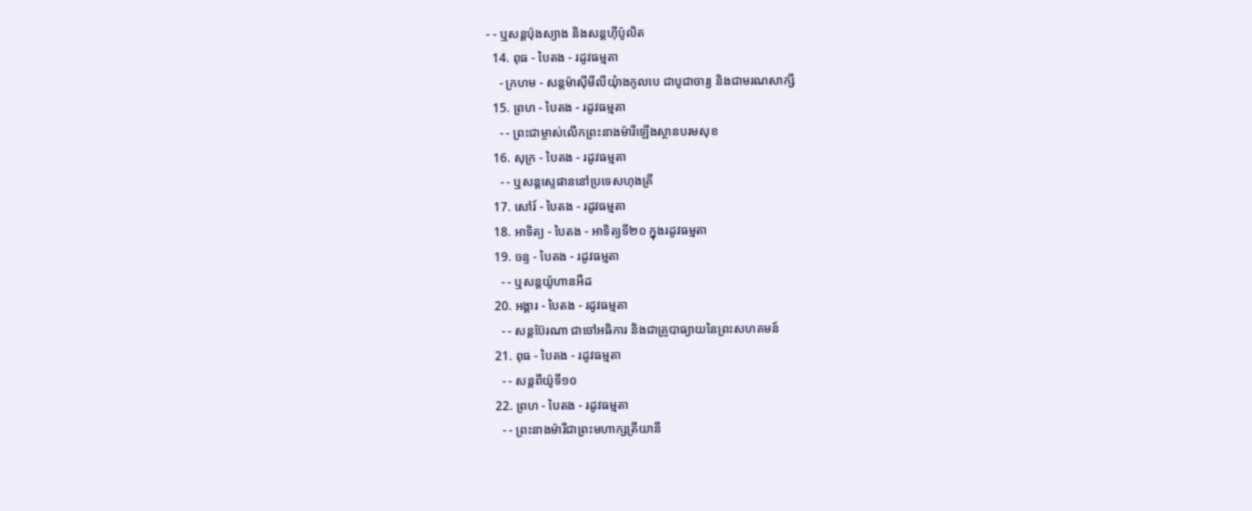- - ឬសន្តប៉ុងស្យាង និងសន្តហ៊ីប៉ូលិត
  14. ពុធ - បៃតង - រដូវធម្មតា
    - ក្រហម - សន្តម៉ាស៊ីមីលីយុំាងកូលបេ ជាបូជាចារ្យ និងជាមរណសាក្សី
  15. ព្រហ - បៃតង - រដូវធម្មតា
    - - ព្រះជាម្ចាស់លើកព្រះនាងម៉ារីឡើងស្ថានបរមសុខ
  16. សុក្រ - បៃតង - រដូវធម្មតា
    - - ឬសន្តស្ទេផាននៅប្រទេសហុងគ្រី
  17. សៅរ៍ - បៃតង - រដូវធម្មតា
  18. អាទិត្យ - បៃតង - អាទិត្យទី២០ ក្នុងរដូវធម្មតា
  19. ចន្ទ - បៃតង - រដូវធម្មតា
    - - ឬសន្តយ៉ូហានអឺដ
  20. អង្គារ - បៃតង - រដូវធម្មតា
    - - សន្តប៊ែរណា ជាចៅអធិការ និងជាគ្រូបាធ្យាយនៃព្រះសហគមន៍
  21. ពុធ - បៃតង - រដូវធម្មតា
    - - សន្តពីយ៉ូទី១០
  22. ព្រហ - បៃតង - រដូវធម្មតា
    - - ព្រះនាងម៉ារីជាព្រះមហាក្សត្រីយានី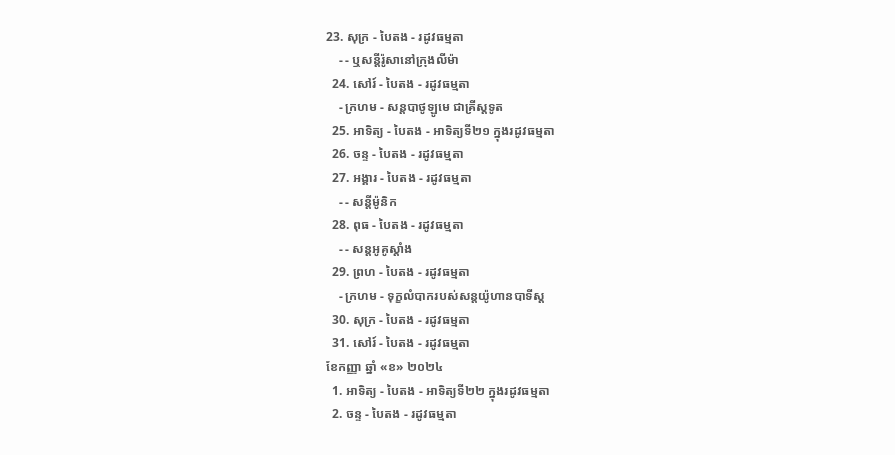23. សុក្រ - បៃតង - រដូវធម្មតា
    - - ឬសន្តីរ៉ូសានៅក្រុងលីម៉ា
  24. សៅរ៍ - បៃតង - រដូវធម្មតា
    - ក្រហម - សន្តបាថូឡូមេ ជាគ្រីស្ដទូត
  25. អាទិត្យ - បៃតង - អាទិត្យទី២១ ក្នុងរដូវធម្មតា
  26. ចន្ទ - បៃតង - រដូវធម្មតា
  27. អង្គារ - បៃតង - រដូវធម្មតា
    - - សន្ដីម៉ូនិក
  28. ពុធ - បៃតង - រដូវធម្មតា
    - - សន្តអូគូស្តាំង
  29. ព្រហ - បៃតង - រដូវធម្មតា
    - ក្រហម - ទុក្ខលំបាករបស់សន្តយ៉ូហានបាទីស្ដ
  30. សុក្រ - បៃតង - រដូវធម្មតា
  31. សៅរ៍ - បៃតង - រដូវធម្មតា
ខែកញ្ញា ឆ្នាំ «ខ» ២០២៤
  1. អាទិត្យ - បៃតង - អាទិត្យទី២២ ក្នុងរដូវធម្មតា
  2. ចន្ទ - បៃតង - រដូវធម្មតា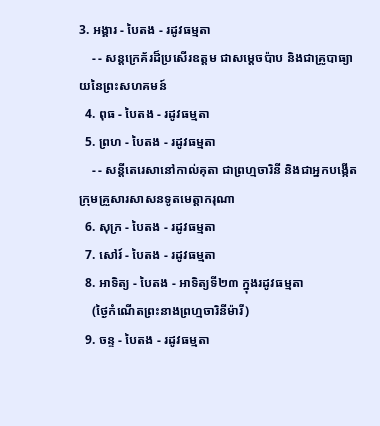3. អង្គារ - បៃតង - រដូវធម្មតា
    - - សន្តក្រេគ័រដ៏ប្រសើរឧត្តម ជាសម្ដេចប៉ាប និងជាគ្រូបាធ្យាយនៃព្រះសហគមន៍
  4. ពុធ - បៃតង - រដូវធម្មតា
  5. ព្រហ - បៃតង - រដូវធម្មតា
    - - សន្តីតេរេសានៅកាល់គុតា ជាព្រហ្មចារិនី និងជាអ្នកបង្កើតក្រុមគ្រួសារសាសនទូតមេត្ដាករុណា
  6. សុក្រ - បៃតង - រដូវធម្មតា
  7. សៅរ៍ - បៃតង - រដូវធម្មតា
  8. អាទិត្យ - បៃតង - អាទិត្យទី២៣ ក្នុងរដូវធម្មតា
    (ថ្ងៃកំណើតព្រះនាងព្រហ្មចារិនីម៉ារី)
  9. ចន្ទ - បៃតង - រដូវធម្មតា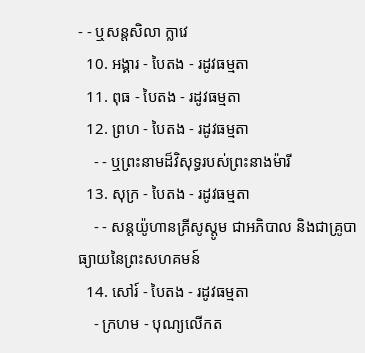- - ឬសន្តសិលា ក្លាវេ
  10. អង្គារ - បៃតង - រដូវធម្មតា
  11. ពុធ - បៃតង - រដូវធម្មតា
  12. ព្រហ - បៃតង - រដូវធម្មតា
    - - ឬព្រះនាមដ៏វិសុទ្ធរបស់ព្រះនាងម៉ារី
  13. សុក្រ - បៃតង - រដូវធម្មតា
    - - សន្តយ៉ូហានគ្រីសូស្តូម ជាអភិបាល និងជាគ្រូបាធ្យាយនៃព្រះសហគមន៍
  14. សៅរ៍ - បៃតង - រដូវធម្មតា
    - ក្រហម - បុណ្យលើកត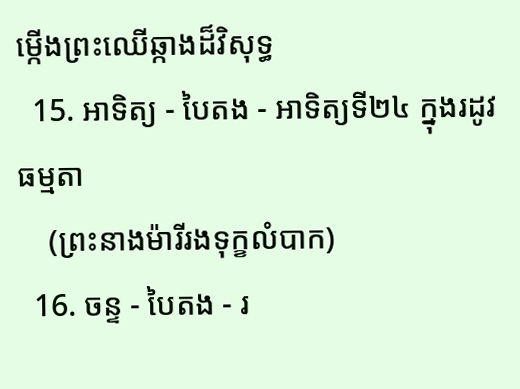ម្កើងព្រះឈើឆ្កាងដ៏វិសុទ្ធ
  15. អាទិត្យ - បៃតង - អាទិត្យទី២៤ ក្នុងរដូវធម្មតា
    (ព្រះនាងម៉ារីរងទុក្ខលំបាក)
  16. ចន្ទ - បៃតង - រ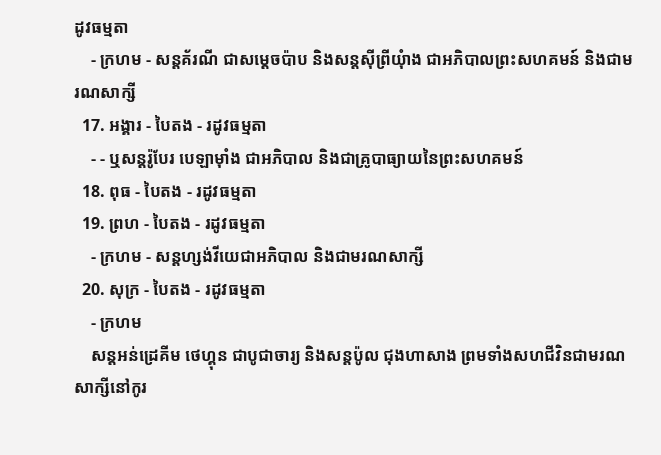ដូវធម្មតា
    - ក្រហម - សន្តគ័រណី ជាសម្ដេចប៉ាប និងសន្តស៊ីព្រីយុំាង ជាអភិបាលព្រះសហគមន៍ និងជាមរណសាក្សី
  17. អង្គារ - បៃតង - រដូវធម្មតា
    - - ឬសន្តរ៉ូបែរ បេឡាម៉ាំង ជាអភិបាល និងជាគ្រូបាធ្យាយនៃព្រះសហគមន៍
  18. ពុធ - បៃតង - រដូវធម្មតា
  19. ព្រហ - បៃតង - រដូវធម្មតា
    - ក្រហម - សន្តហ្សង់វីយេជាអភិបាល និងជាមរណសាក្សី
  20. សុក្រ - បៃតង - រដូវធម្មតា
    - ក្រហម
    សន្តអន់ដ្រេគីម ថេហ្គុន ជាបូជាចារ្យ និងសន្តប៉ូល ជុងហាសាង ព្រមទាំងសហជីវិនជាមរណសាក្សីនៅកូរ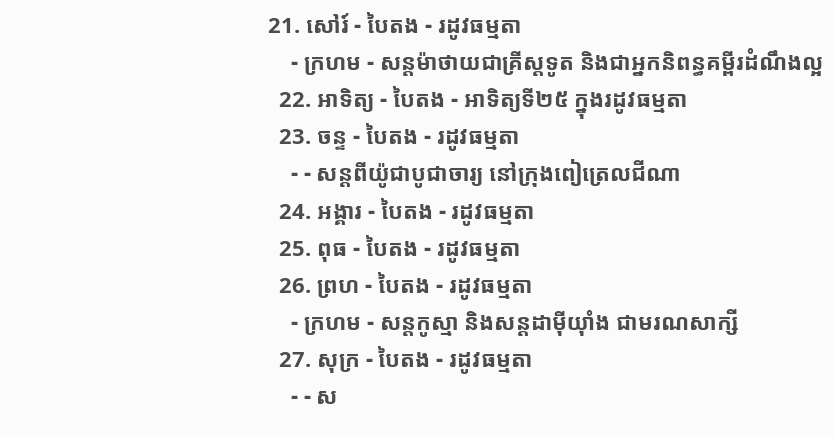21. សៅរ៍ - បៃតង - រដូវធម្មតា
    - ក្រហម - សន្តម៉ាថាយជាគ្រីស្តទូត និងជាអ្នកនិពន្ធគម្ពីរដំណឹងល្អ
  22. អាទិត្យ - បៃតង - អាទិត្យទី២៥ ក្នុងរដូវធម្មតា
  23. ចន្ទ - បៃតង - រដូវធម្មតា
    - - សន្តពីយ៉ូជាបូជាចារ្យ នៅក្រុងពៀត្រេលជីណា
  24. អង្គារ - បៃតង - រដូវធម្មតា
  25. ពុធ - បៃតង - រដូវធម្មតា
  26. ព្រហ - បៃតង - រដូវធម្មតា
    - ក្រហម - សន្តកូស្មា និងសន្តដាម៉ីយុាំង ជាមរណសាក្សី
  27. សុក្រ - បៃតង - រដូវធម្មតា
    - - ស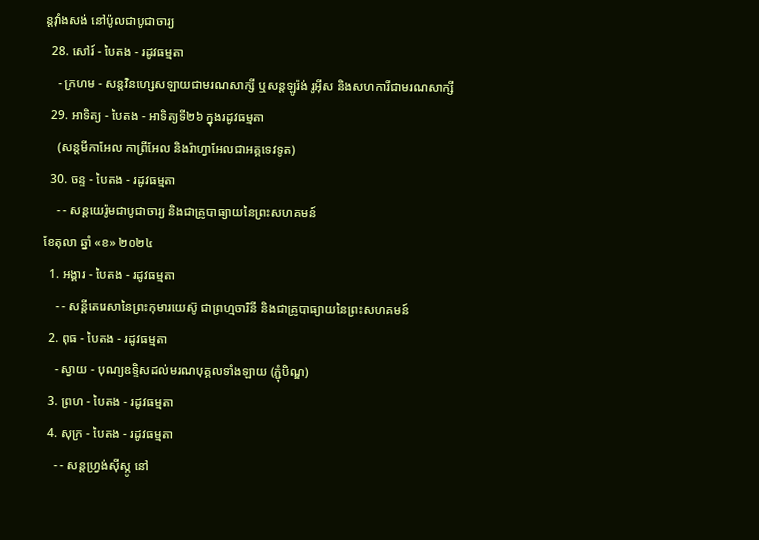ន្តវុាំងសង់ នៅប៉ូលជាបូជាចារ្យ
  28. សៅរ៍ - បៃតង - រដូវធម្មតា
    - ក្រហម - សន្តវិនហ្សេសឡាយជាមរណសាក្សី ឬសន្តឡូរ៉ង់ រូអ៊ីស និងសហការីជាមរណសាក្សី
  29. អាទិត្យ - បៃតង - អាទិត្យទី២៦ ក្នុងរដូវធម្មតា
    (សន្តមីកាអែល កាព្រីអែល និងរ៉ាហ្វាអែលជាអគ្គទេវទូត)
  30. ចន្ទ - បៃតង - រដូវធម្មតា
    - - សន្ដយេរ៉ូមជាបូជាចារ្យ និងជាគ្រូបាធ្យាយនៃព្រះសហគមន៍
ខែតុលា ឆ្នាំ «ខ» ២០២៤
  1. អង្គារ - បៃតង - រដូវធម្មតា
    - - សន្តីតេរេសានៃព្រះកុមារយេស៊ូ ជាព្រហ្មចារិនី និងជាគ្រូបាធ្យាយនៃព្រះសហគមន៍
  2. ពុធ - បៃតង - រដូវធម្មតា
    - ស្វាយ - បុណ្យឧទ្ទិសដល់មរណបុគ្គលទាំងឡាយ (ភ្ជុំបិណ្ឌ)
  3. ព្រហ - បៃតង - រដូវធម្មតា
  4. សុក្រ - បៃតង - រដូវធម្មតា
    - - សន្តហ្វ្រង់ស៊ីស្កូ នៅ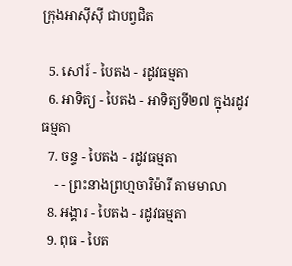ក្រុងអាស៊ីស៊ី ជាបព្វជិត

  5. សៅរ៍ - បៃតង - រដូវធម្មតា
  6. អាទិត្យ - បៃតង - អាទិត្យទី២៧ ក្នុងរដូវធម្មតា
  7. ចន្ទ - បៃតង - រដូវធម្មតា
    - - ព្រះនាងព្រហ្មចារិម៉ារី តាមមាលា
  8. អង្គារ - បៃតង - រដូវធម្មតា
  9. ពុធ - បៃត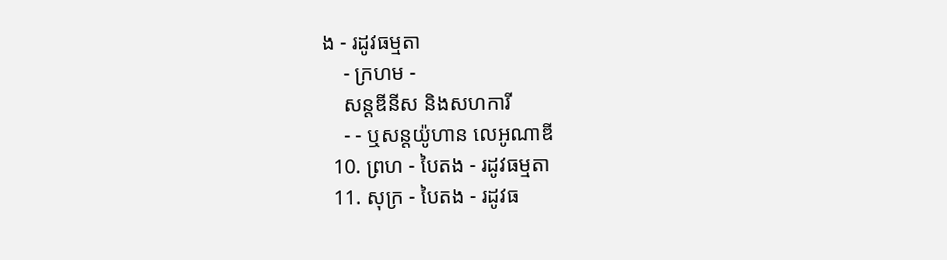ង - រដូវធម្មតា
    - ក្រហម -
    សន្តឌីនីស និងសហការី
    - - ឬសន្តយ៉ូហាន លេអូណាឌី
  10. ព្រហ - បៃតង - រដូវធម្មតា
  11. សុក្រ - បៃតង - រដូវធ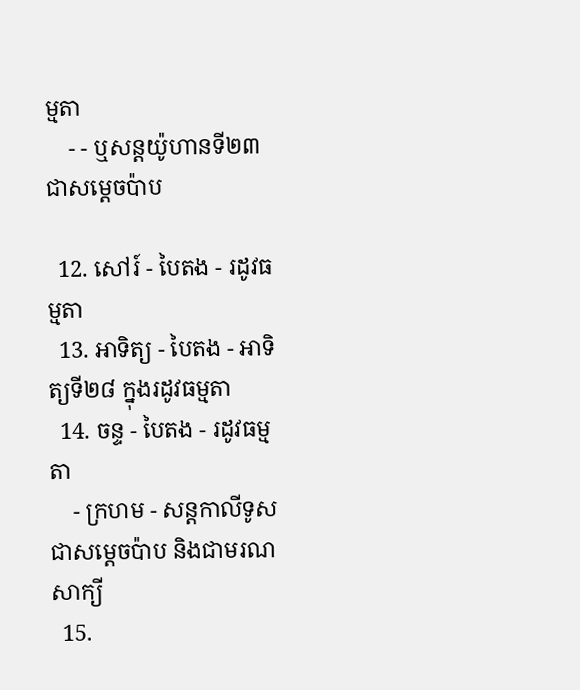ម្មតា
    - - ឬសន្តយ៉ូហានទី២៣ជាសម្តេចប៉ាប

  12. សៅរ៍ - បៃតង - រដូវធម្មតា
  13. អាទិត្យ - បៃតង - អាទិត្យទី២៨ ក្នុងរដូវធម្មតា
  14. ចន្ទ - បៃតង - រដូវធម្មតា
    - ក្រហម - សន្ដកាលីទូសជាសម្ដេចប៉ាប និងជាមរណសាក្យី
  15.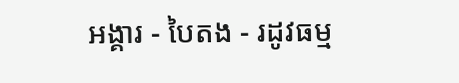អង្គារ - បៃតង - រដូវធម្ម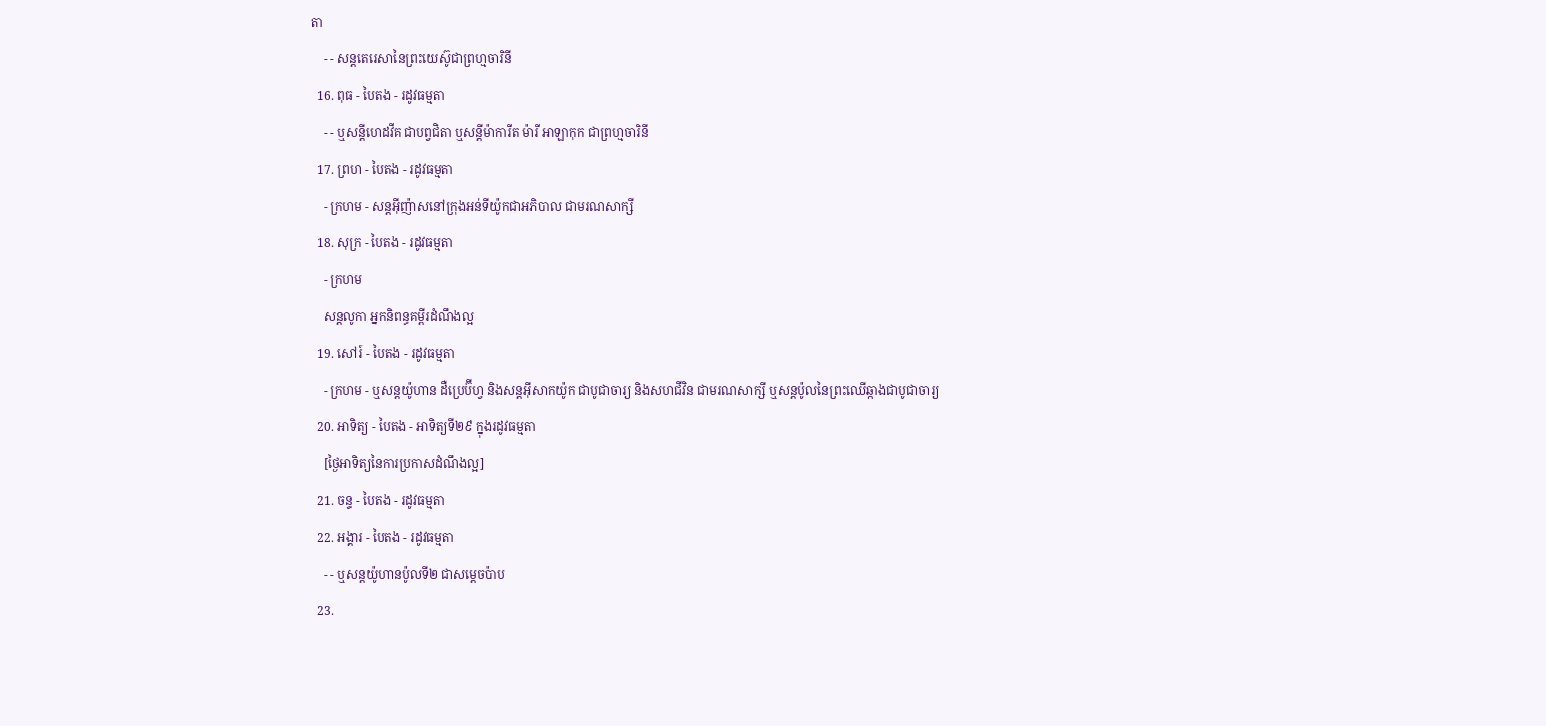តា
    - - សន្តតេរេសានៃព្រះយេស៊ូជាព្រហ្មចារិនី
  16. ពុធ - បៃតង - រដូវធម្មតា
    - - ឬសន្ដីហេដវីគ ជាបព្វជិតា ឬសន្ដីម៉ាការីត ម៉ារី អាឡាកុក ជាព្រហ្មចារិនី
  17. ព្រហ - បៃតង - រដូវធម្មតា
    - ក្រហម - សន្តអ៊ីញ៉ាសនៅក្រុងអន់ទីយ៉ូកជាអភិបាល ជាមរណសាក្សី
  18. សុក្រ - បៃតង - រដូវធម្មតា
    - ក្រហម
    សន្តលូកា អ្នកនិពន្ធគម្ពីរដំណឹងល្អ
  19. សៅរ៍ - បៃតង - រដូវធម្មតា
    - ក្រហម - ឬសន្ដយ៉ូហាន ដឺប្រេប៊ីហ្វ និងសន្ដអ៊ីសាកយ៉ូក ជាបូជាចារ្យ និងសហជីវិន ជាមរណសាក្សី ឬសន្ដប៉ូលនៃព្រះឈើឆ្កាងជាបូជាចារ្យ
  20. អាទិត្យ - បៃតង - អាទិត្យទី២៩ ក្នុងរដូវធម្មតា
    [ថ្ងៃអាទិត្យនៃការប្រកាសដំណឹងល្អ]
  21. ចន្ទ - បៃតង - រដូវធម្មតា
  22. អង្គារ - បៃតង - រដូវធម្មតា
    - - ឬសន្តយ៉ូហានប៉ូលទី២ ជាសម្ដេចប៉ាប
  23.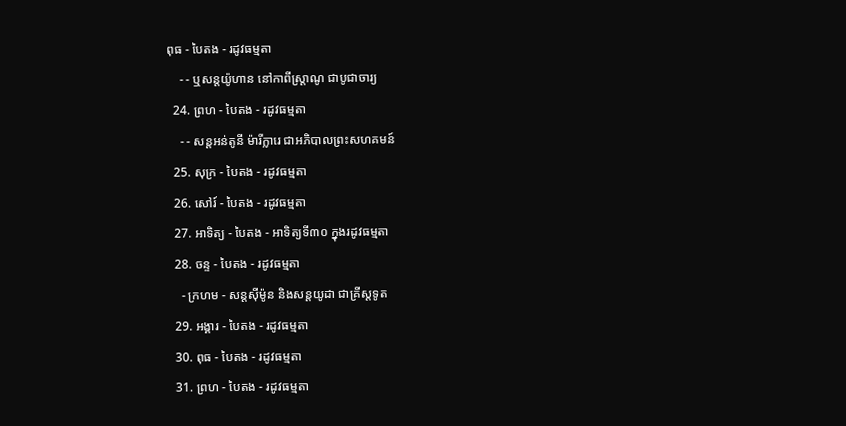ពុធ - បៃតង - រដូវធម្មតា
    - - ឬសន្ដយ៉ូហាន នៅកាពីស្រ្ដាណូ ជាបូជាចារ្យ
  24. ព្រហ - បៃតង - រដូវធម្មតា
    - - សន្តអន់តូនី ម៉ារីក្លារេ ជាអភិបាលព្រះសហគមន៍
  25. សុក្រ - បៃតង - រដូវធម្មតា
  26. សៅរ៍ - បៃតង - រដូវធម្មតា
  27. អាទិត្យ - បៃតង - អាទិត្យទី៣០ ក្នុងរដូវធម្មតា
  28. ចន្ទ - បៃតង - រដូវធម្មតា
    - ក្រហម - សន្ដស៊ីម៉ូន និងសន្ដយូដា ជាគ្រីស្ដទូត
  29. អង្គារ - បៃតង - រដូវធម្មតា
  30. ពុធ - បៃតង - រដូវធម្មតា
  31. ព្រហ - បៃតង - រដូវធម្មតា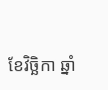ខែវិច្ឆិកា ឆ្នាំ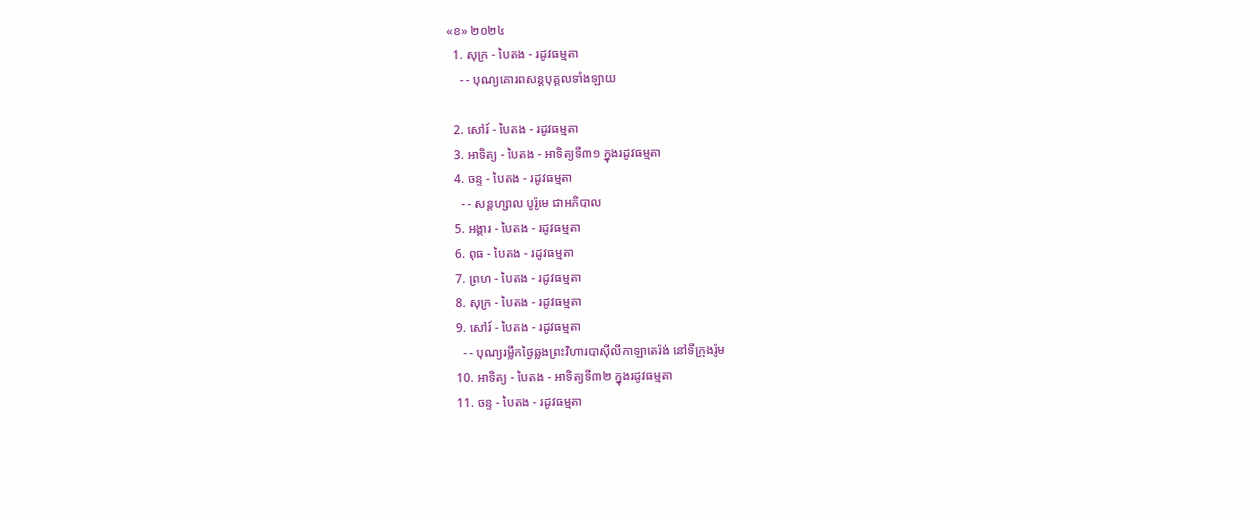«ខ» ២០២៤
  1. សុក្រ - បៃតង - រដូវធម្មតា
    - - បុណ្យគោរពសន្ដបុគ្គលទាំងឡាយ

  2. សៅរ៍ - បៃតង - រដូវធម្មតា
  3. អាទិត្យ - បៃតង - អាទិត្យទី៣១ ក្នុងរដូវធម្មតា
  4. ចន្ទ - បៃតង - រដូវធម្មតា
    - - សន្ដហ្សាល បូរ៉ូមេ ជាអភិបាល
  5. អង្គារ - បៃតង - រដូវធម្មតា
  6. ពុធ - បៃតង - រដូវធម្មតា
  7. ព្រហ - បៃតង - រដូវធម្មតា
  8. សុក្រ - បៃតង - រដូវធម្មតា
  9. សៅរ៍ - បៃតង - រដូវធម្មតា
    - - បុណ្យរម្លឹកថ្ងៃឆ្លងព្រះវិហារបាស៊ីលីកាឡាតេរ៉ង់ នៅទីក្រុងរ៉ូម
  10. អាទិត្យ - បៃតង - អាទិត្យទី៣២ ក្នុងរដូវធម្មតា
  11. ចន្ទ - បៃតង - រដូវធម្មតា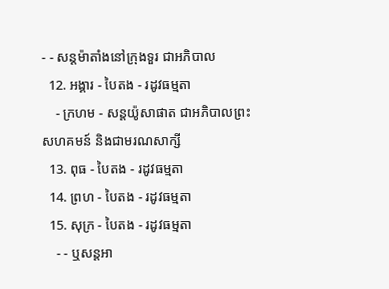- - សន្ដម៉ាតាំងនៅក្រុងទួរ ជាអភិបាល
  12. អង្គារ - បៃតង - រដូវធម្មតា
    - ក្រហម - សន្ដយ៉ូសាផាត ជាអភិបាលព្រះសហគមន៍ និងជាមរណសាក្សី
  13. ពុធ - បៃតង - រដូវធម្មតា
  14. ព្រហ - បៃតង - រដូវធម្មតា
  15. សុក្រ - បៃតង - រដូវធម្មតា
    - - ឬសន្ដអា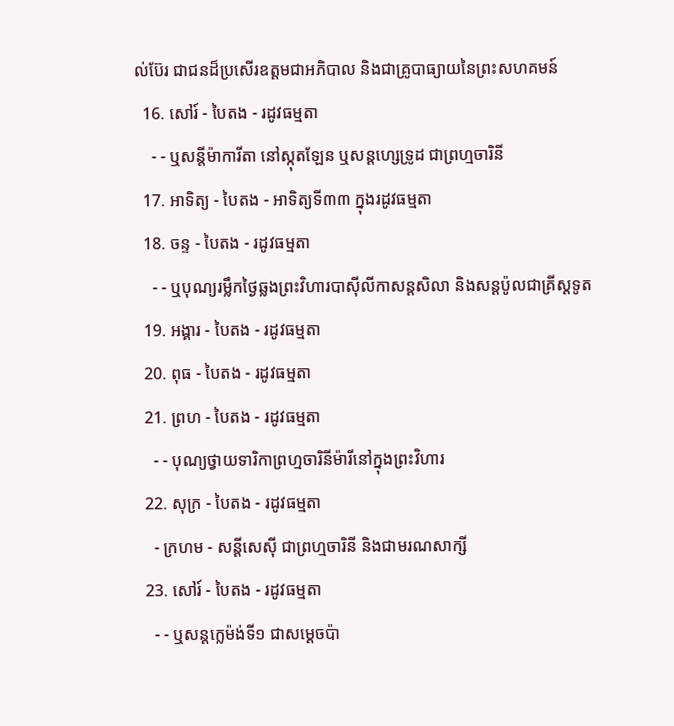ល់ប៊ែរ ជាជនដ៏ប្រសើរឧត្ដមជាអភិបាល និងជាគ្រូបាធ្យាយនៃព្រះសហគមន៍
  16. សៅរ៍ - បៃតង - រដូវធម្មតា
    - - ឬសន្ដីម៉ាការីតា នៅស្កុតឡែន ឬសន្ដហ្សេទ្រូដ ជាព្រហ្មចារិនី
  17. អាទិត្យ - បៃតង - អាទិត្យទី៣៣ ក្នុងរដូវធម្មតា
  18. ចន្ទ - បៃតង - រដូវធម្មតា
    - - ឬបុណ្យរម្លឹកថ្ងៃឆ្លងព្រះវិហារបាស៊ីលីកាសន្ដសិលា និងសន្ដប៉ូលជាគ្រីស្ដទូត
  19. អង្គារ - បៃតង - រដូវធម្មតា
  20. ពុធ - បៃតង - រដូវធម្មតា
  21. ព្រហ - បៃតង - រដូវធម្មតា
    - - បុណ្យថ្វាយទារិកាព្រហ្មចារិនីម៉ារីនៅក្នុងព្រះវិហារ
  22. សុក្រ - បៃតង - រដូវធម្មតា
    - ក្រហម - សន្ដីសេស៊ី ជាព្រហ្មចារិនី និងជាមរណសាក្សី
  23. សៅរ៍ - បៃតង - រដូវធម្មតា
    - - ឬសន្ដក្លេម៉ង់ទី១ ជាសម្ដេចប៉ា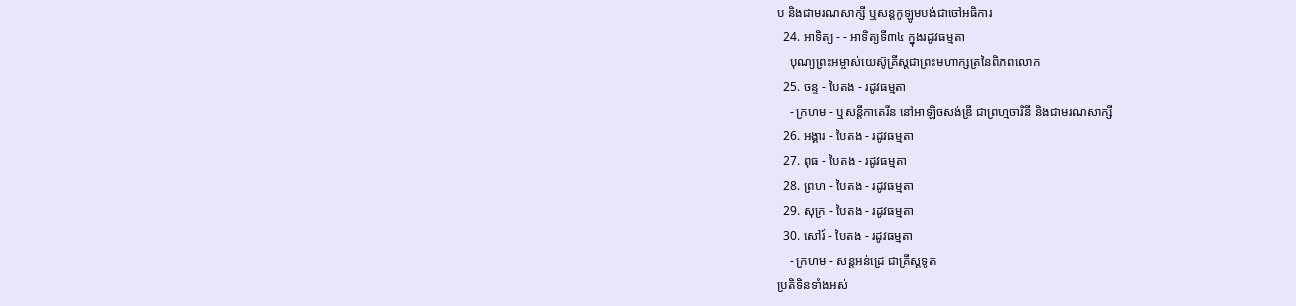ប និងជាមរណសាក្សី ឬសន្ដកូឡូមបង់ជាចៅអធិការ
  24. អាទិត្យ - - អាទិត្យទី៣៤ ក្នុងរដូវធម្មតា
    បុណ្យព្រះអម្ចាស់យេស៊ូគ្រីស្ដជាព្រះមហាក្សត្រនៃពិភពលោក
  25. ចន្ទ - បៃតង - រដូវធម្មតា
    - ក្រហម - ឬសន្ដីកាតេរីន នៅអាឡិចសង់ឌ្រី ជាព្រហ្មចារិនី និងជាមរណសាក្សី
  26. អង្គារ - បៃតង - រដូវធម្មតា
  27. ពុធ - បៃតង - រដូវធម្មតា
  28. ព្រហ - បៃតង - រដូវធម្មតា
  29. សុក្រ - បៃតង - រដូវធម្មតា
  30. សៅរ៍ - បៃតង - រដូវធម្មតា
    - ក្រហម - សន្ដអន់ដ្រេ ជាគ្រីស្ដទូត
ប្រតិទិនទាំងអស់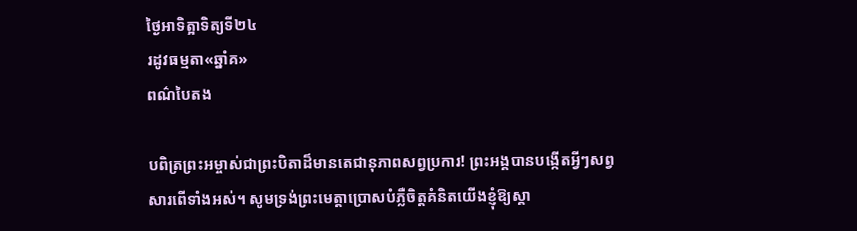ថ្ងៃអាទិត្អាទិត្យទី២៤
រដូវធម្មតា«ឆ្នាំគ»
ពណ៌បៃតង

បពិត្រព្រះអម្ចាស់ជាព្រះបិតាដ៏មានតេជានុភាពសព្វប្រការ! ព្រះអង្គបានបង្កើតអ្វីៗសព្វសារពើទាំងអស់។ សូមទ្រង់ព្រះមេត្តាប្រោសបំភ្លឺចិត្តគំនិតយើងខ្ញុំឱ្យស្គា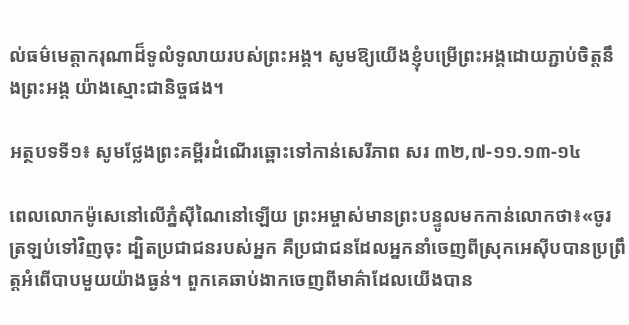ល់ធម៌មេត្តាករុណាដ៏ទូលំទូលាយរបស់ព្រះអង្គ។ សូមឱ្យយើងខ្ញុំបម្រើព្រះអង្គដោយភ្ជាប់ចិត្តនឹងព្រះអង្គ យ៉ាងស្មោះជានិច្ចផង។

អត្ថបទទី១៖ សូមថ្លែងព្រះគម្ពីរដំណើរឆ្ពោះទៅកាន់សេរីភាព សរ ៣២,៧-១១.១៣-១៤

ពេលលោកម៉ូសេនៅលើភ្នំស៊ីណៃនៅឡើយ ព្រះអម្ចាស់មានព្រះបន្ទូលមកកាន់លោកថា៖«ចូរត្រឡប់ទៅវិញចុះ ដ្បិតប្រជាជនរបស់អ្នក គឺប្រជាជនដែលអ្នកនាំចេញពីស្រុកអេស៊ីបបានប្រព្រឹត្ដអំពើបាបមួយយ៉ាងធ្ងន់។ ពួកគេឆាប់ងាកចេញពីមាគ៌ាដែលយើងបាន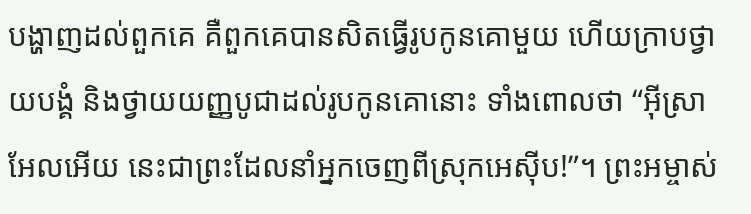បង្ហាញដល់ពួកគេ គឺពួកគេបានសិតធ្វើរូបកូនគោមួយ ហើយក្រាបថ្វាយបង្គំ និងថ្វាយយញ្ញបូជាដល់រូបកូនគោនោះ ទាំងពោលថា “អ៊ីស្រាអែលអើយ នេះជាព្រះដែលនាំអ្នកចេញពីស្រុកអេស៊ីប!”។ ព្រះអម្ចាស់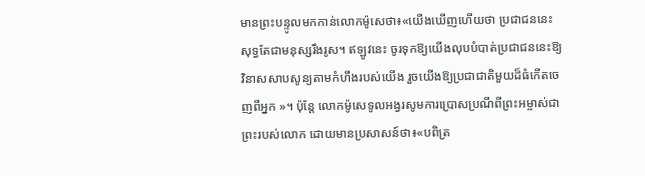មានព្រះបន្ទូលមកកាន់លោកម៉ូសេថា៖«យើងឃើញហើយថា ប្រជាជននេះសុទ្ធតែជាមនុស្សរឹងរូស។ ឥឡូវនេះ ចូរទុកឱ្យយើងលុបបំបាត់ប្រជាជននេះឱ្យវិនាសសាបសូន្យតាមកំហឹងរបស់យើង រួចយើងឱ្យប្រជាជាតិមួយដ៏ធំកើតចេញពីអ្នក »។ ប៉ុន្ដែ លោកម៉ូសេទូលអង្វរសូមការប្រោសប្រណីពីព្រះអម្ចាស់ជាព្រះរបស់លោក ដោយមានប្រសាសន៍ថា៖«បពិត្រ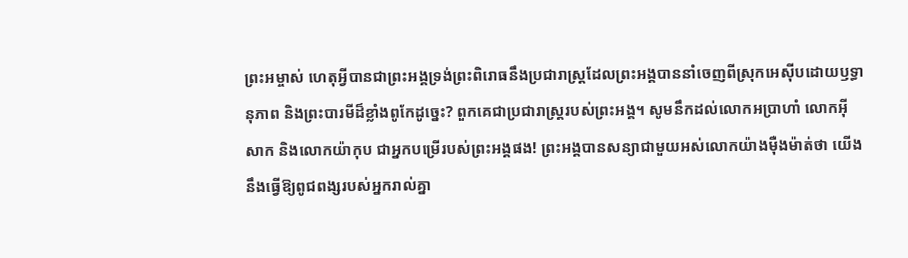ព្រះអម្ចាស់ ហេតុអ្វីបានជាព្រះអង្គទ្រង់ព្រះពិរោធនឹងប្រជារាស្រ្ដដែលព្រះអង្គបាននាំចេញពីស្រុកអេស៊ីបដោយឫទ្ធានុភាព និងព្រះបារមីដ៏ខ្លាំងពូកែដូច្នេះ? ពួកគេជាប្រជារាស្រ្ដរបស់ព្រះអង្គ។ សូមនឹកដល់លោកអប្រាហាំ លោកអ៊ីសាក និងលោកយ៉ាកុប ជាអ្នកបម្រើរបស់ព្រះអង្គផង! ព្រះអង្គបានសន្យាជាមួយអស់លោកយ៉ាងម៉ឺងម៉ាត់ថា យើងនឹងធ្វើឱ្យពូជពង្សរបស់អ្នករាល់គ្នា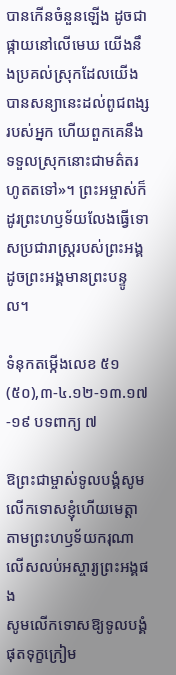បានកើនចំនួនឡើង ដូចជាផ្កាយនៅលើមេឃ យើងនឹងប្រគល់ស្រុកដែលយើងបានសន្យានេះដល់ពូជពង្សរបស់អ្នក ហើយពួកគេនឹងទទួលស្រុកនោះជាមត៌តរហូតតទៅ»។ ព្រះអម្ចាស់ក៏ដូរព្រះហឫទ័យលែងធ្វើទោសប្រជារាស្ដ្ររបស់ព្រះអង្គ ដូចព្រះអង្គមានព្រះបន្ទូល។

ទំនុកតម្កើងលេខ ៥១ (៥០),៣-៤.១២-១៣.១៧-១៩ បទពាក្យ ៧

ឱព្រះជាម្ចាស់ទូលបង្គំសូមលើកទោសខ្ញុំហើយមេត្ដា
តាមព្រះហឫទ័យករុណាលើសលប់អស្ចារ្យព្រះអង្គផង
សូមលើកទោសឱ្យទូលបង្គំផុតទុក្ខក្រៀម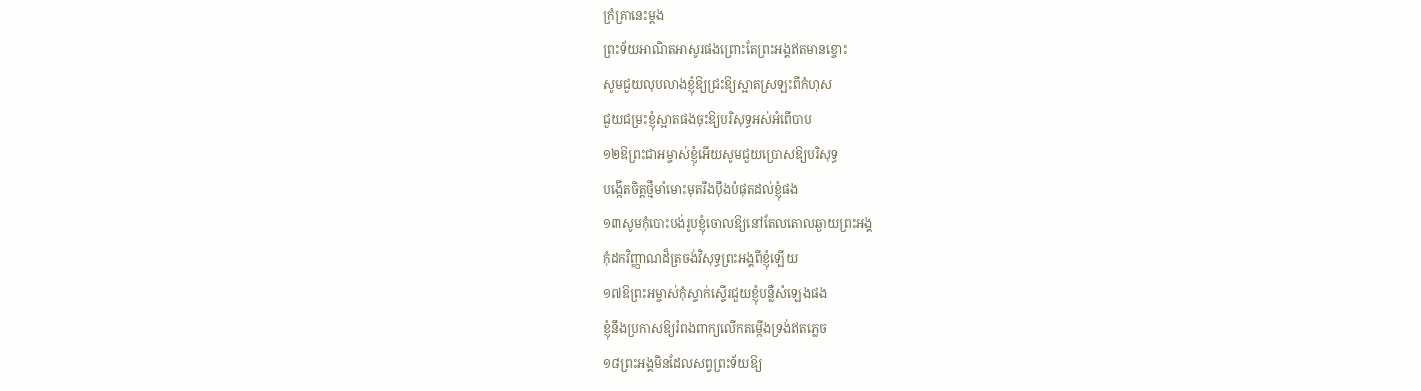ក្រំគ្រានេះម្ដង
ព្រះទ័យអាណិតអាសូរផងព្រោះតែព្រះអង្គឥតមានខ្ចោះ
សូមជួយលុបលាងខ្ញុំឱ្យជ្រះឱ្យស្អាតស្រឡះពីកំហុស
ជួយជម្រះខ្ញុំស្អាតផងចុះឱ្យបរិសុទ្ធអស់អំពើបាប
១២ឱព្រះជាអម្ចាស់ខ្ញុំអើយសូមជួយប្រោសឱ្យបរិសុទ្ធ
បង្កើតចិត្ដថ្មីមាំមោះមុតរឹងប៉ឹងបំផុតដល់ខ្ញុំផង
១៣សូមកុំបោះបង់រូបខ្ញុំចោលឱ្យនៅតែលតោលឆ្ងាយព្រះអង្គ
កុំដកវិញ្ញាណដ៏ត្រចង់វិសុទ្ធព្រះអង្គពីខ្ញុំឡើយ
១៧ឱព្រះអម្ចាស់កុំស្ទាក់ស្ទើរជួយខ្ញុំបន្លឺសំឡេងផង
ខ្ញុំនឹងប្រកាសឱ្យរំពងពាក្យលើកតម្កើងទ្រង់ឥតភ្លេច
១៨ព្រះអង្គមិនដែលសព្វព្រះទ័យឱ្យ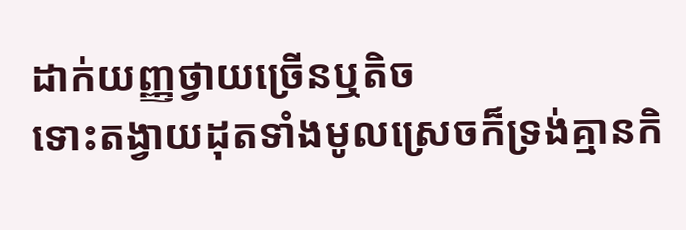ដាក់យញ្ញថ្វាយច្រើនឬតិច
ទោះតង្វាយដុតទាំងមូលស្រេចក៏ទ្រង់គ្មានកិ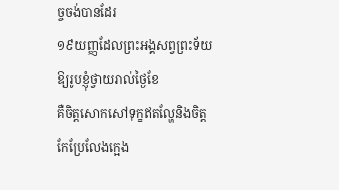ច្ចចង់បានដែរ
១៩យញ្ញដែលព្រះអង្គសព្វព្រះទ័យឱ្យរូបខ្ញុំថ្វាយរាល់ថ្ងៃខែ
គឺចិត្ដសោកសៅទុក្ខឥតល្ហែនិងចិត្ដកែប្រែលែងក្អេង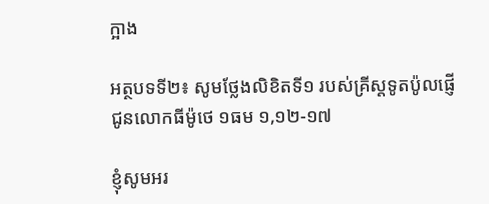ក្អាង

អត្ថបទទី២៖ សូមថ្លែងលិខិតទី១ របស់គ្រីស្ដទូតប៉ូលផ្ញើជូនលោកធីម៉ូថេ ១ធម ១,១២-១៧

ខ្ញុំសូមអរ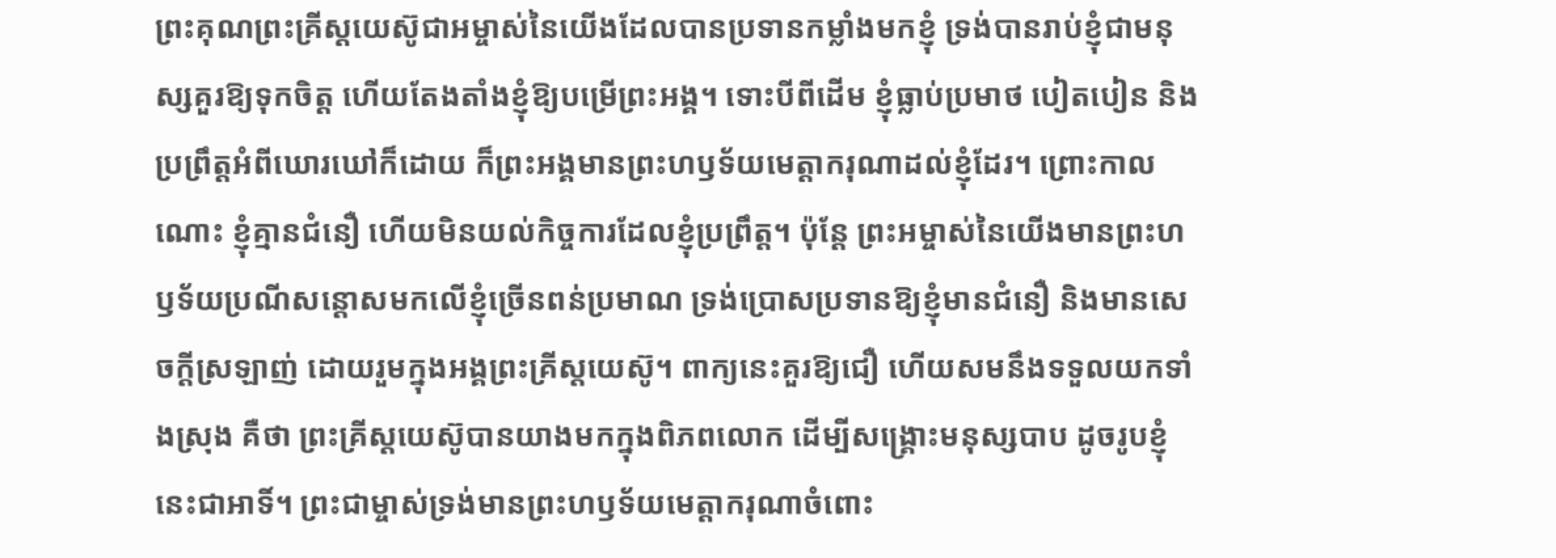ព្រះគុណព្រះគ្រីស្ដយេស៊ូជាអម្ចាស់នៃយើងដែលបានប្រទានកម្លាំងមកខ្ញុំ ទ្រង់បានរាប់ខ្ញុំជាមនុស្សគួរឱ្យទុកចិត្ដ ហើយតែងតាំងខ្ញុំឱ្យបម្រើព្រះអង្គ។ ទោះបីពីដើម ខ្ញុំធ្លាប់ប្រមាថ បៀតបៀន និងប្រព្រឹត្ដអំពីឃោរឃៅក៏ដោយ ក៏ព្រះអង្គមានព្រះហឫទ័យមេត្ដាករុណាដល់ខ្ញុំដែរ។ ព្រោះកាលណោះ ខ្ញុំគ្មានជំនឿ ហើយមិនយល់កិច្ចការដែលខ្ញុំប្រព្រឹត្ដ។ ប៉ុន្ដែ ព្រះអម្ចាស់នៃយើងមានព្រះហឫទ័យប្រណីសន្ដោសមកលើខ្ញុំច្រើនពន់ប្រមាណ ទ្រង់ប្រោសប្រទានឱ្យខ្ញុំមានជំនឿ និងមានសេចក្ដីស្រឡាញ់ ដោយរួមក្នុងអង្គព្រះគ្រីស្ដយេស៊ូ។ ពាក្យនេះគួរឱ្យជឿ ហើយសមនឹងទទួលយកទាំងស្រុង គឺថា ព្រះគ្រីស្ដយេស៊ូបានយាងមកក្នុងពិភពលោក ដើម្បីសង្គ្រោះមនុស្សបាប ដូចរូបខ្ញុំនេះជាអាទិ៍។ ព្រះជាម្ចាស់ទ្រង់មានព្រះហឫទ័យមេត្ដាករុណាចំពោះ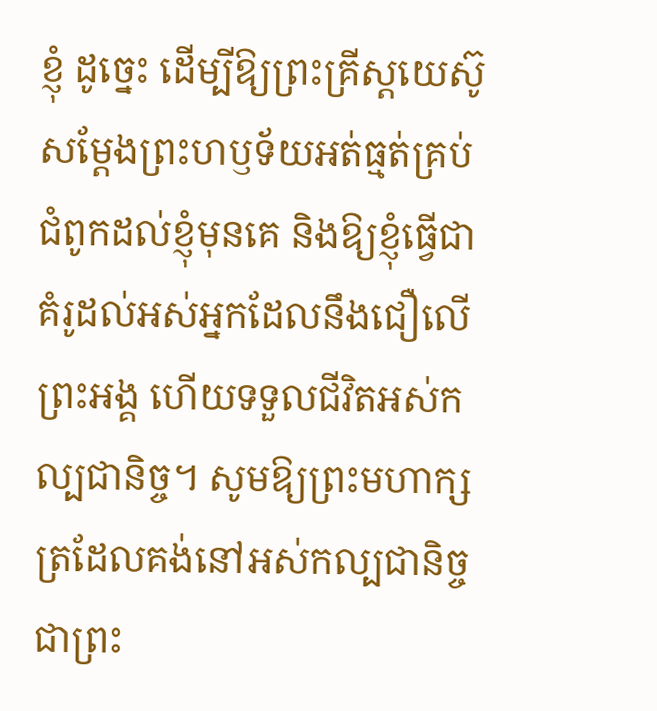ខ្ញុំ ដូច្នេះ ដើម្បីឱ្យព្រះគ្រីស្ដយេស៊ូសម្ដែងព្រះហឫទ័យអត់ធ្មត់គ្រប់ជំពូកដល់ខ្ញុំមុនគេ និងឱ្យខ្ញុំធ្វើជាគំរូដល់អស់អ្នកដែលនឹងជឿលើព្រះអង្គ ហើយទទួលជីវិតអស់កល្បជានិច្ច។ សូមឱ្យព្រះមហាក្សត្រដែលគង់នៅអស់កល្បជានិច្ច ជាព្រះ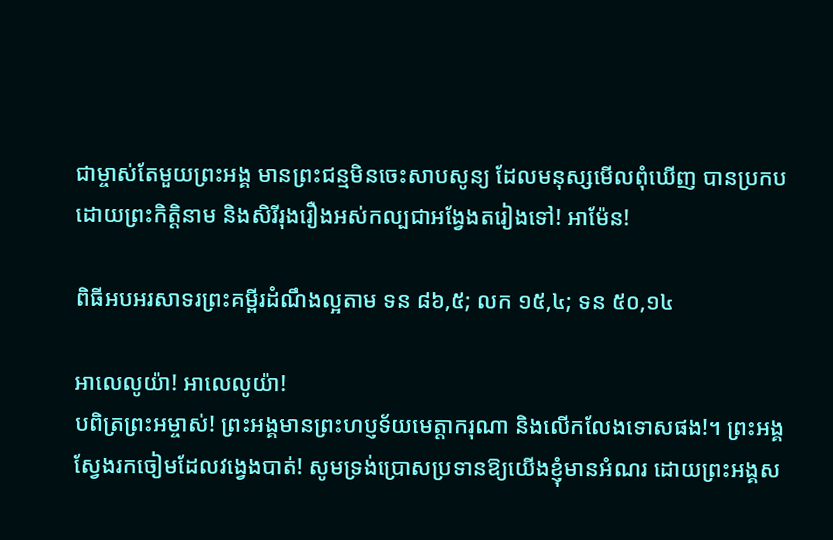ជាម្ចាស់តែមួយព្រះអង្គ មានព្រះជន្មមិនចេះសាបសូន្យ ដែលមនុស្សមើលពុំឃើញ បានប្រកបដោយព្រះកិត្ដិនាម និងសិរីរុងរឿងអស់កល្បជាអង្វែងតរៀងទៅ! អាម៉ែន!

ពិធីអបអរសាទរព្រះគម្ពីរដំណឹងល្អតាម ទន ៨៦,៥; លក ១៥,៤; ទន ៥០,១៤

អាលេលូយ៉ា! អាលេលូយ៉ា!
បពិត្រព្រះអម្ចាស់! ព្រះអង្គមានព្រះហប្ញទ័យមេត្ដាករុណា និងលើកលែងទោសផង!។ ព្រះអង្គស្វែងរកចៀមដែលវង្វេងបាត់! សូមទ្រង់ប្រោសប្រទានឱ្យយើងខ្ញុំមានអំណរ ដោយព្រះអង្គស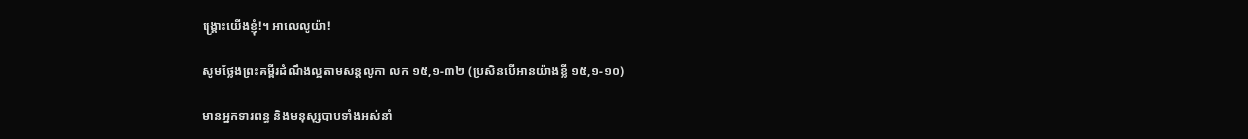ង្គ្រោះយើងខ្ញុំ!។ អាលេលូយ៉ា!

សូមថ្លែងព្រះគម្ពីរដំណឹងល្អតាមសន្តលូកា លក ១៥,១-៣២ (ប្រសិនបើអានយ៉ាងខ្លី ១៥,១-១០)

មានអ្នកទារពន្ធ និងមនុសុ្សបាបទាំងអស់នាំ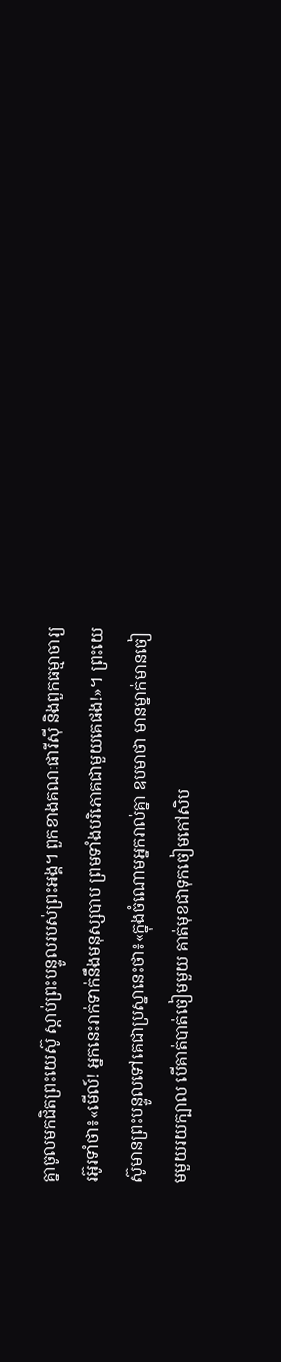គ្នាចូលមកជិតព្រះយេស៊ូ ស្ដាប់ព្រះបន្ទូលរបស់ព្រះអង្គ។ ពួកខាងគណៈផារីស៊ី និងពួកធម្មាចារ្យរអ៊ូរទាំថា៖«មើល៍! អ្នកនេះរាក់ទាក់នឹងមនុស្សបាប ព្រមទាំងបរិភោគជាមួយគេផង!»។ ព្រះយេស៊ូមានព្រះបន្ទូលទៅគេជាប្រស្នានេះថា៖«ក្នុងចំណោមអ្នករាល់គ្នា ឧបមាថា មានម្នាក់មានចៀមមួយរយក្បាល បើគាត់បាត់ចៀមមួយ គាត់មុខជាទុកចៀមកៅសិប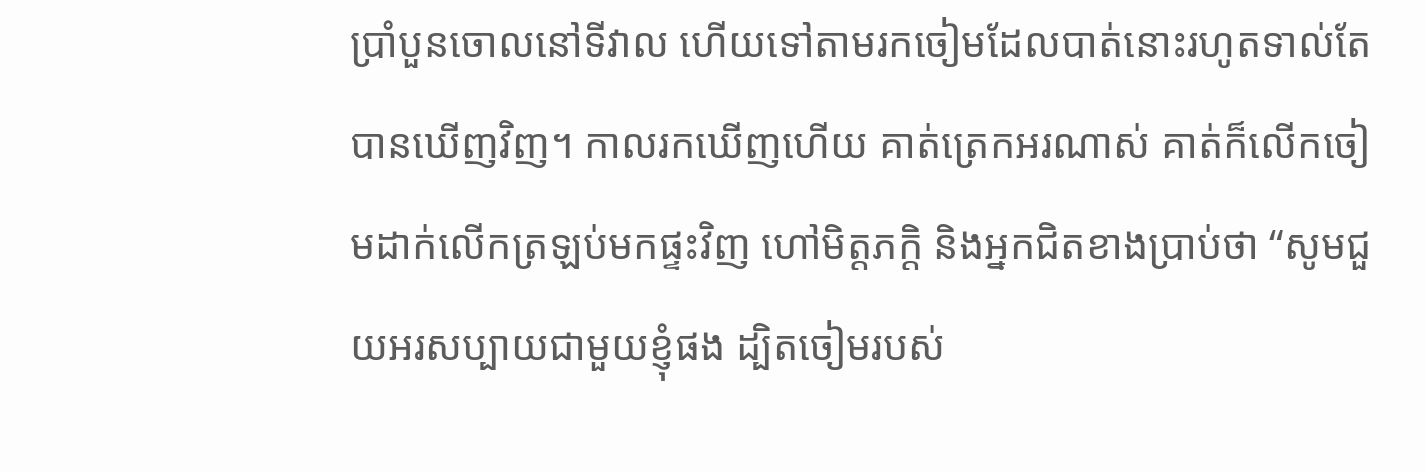ប្រាំបួនចោលនៅទីវាល ហើយទៅតាមរកចៀមដែលបាត់នោះរហូតទាល់តែបានឃើញវិញ។ កាលរកឃើញហើយ គាត់ត្រេកអរណាស់ គាត់ក៏លើកចៀមដាក់លើកត្រឡប់មកផ្ទះវិញ ហៅមិត្ដភក្ដិ និងអ្នកជិតខាងប្រាប់ថា “សូមជួយអរសប្បាយជាមួយខ្ញុំផង ដ្បិតចៀមរបស់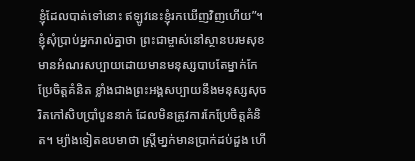ខ្ញុំដែលបាត់ទៅនោះ ឥឡូវនេះខ្ញុំរកឃើញវិញហើយ”។ ខ្ញុំសុំប្រាប់អ្នករាល់គ្នាថា ព្រះជាម្ចាស់នៅស្ថានបរមសុខមានអំណរសប្បាយដោយមានមនុស្សបាបតែម្នាក់កែប្រែចិត្ដគំនិត ខ្លាំងជាងព្រះអង្គសប្បាយនឹងមនុស្សសុចរិតកៅសិបប្រាំបួននាក់ ដែលមិនត្រូវការកែប្រែចិត្ដគំនិត។ ម្យ៉ាងទៀតឧបមាថា ស្រ្ដីមា្នក់មានប្រាក់ដប់ដួង ហើ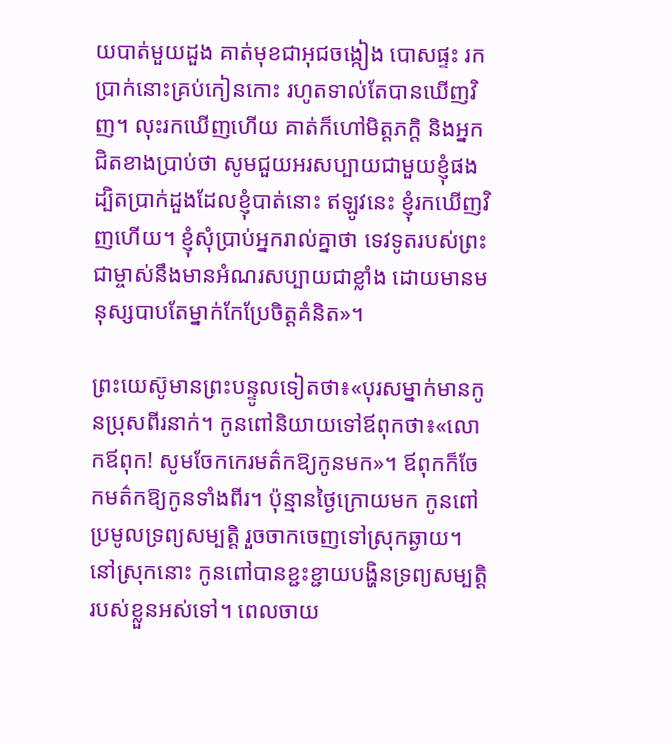យបាត់មួយដួង គាត់មុខជាអុជចង្កៀង បោសផ្ទះ រកប្រាក់នោះគ្រប់កៀនកោះ រហូតទាល់តែបានឃើញវិញ។ លុះរកឃើញហើយ គាត់ក៏ហៅមិត្ដភក្ដិ និងអ្នកជិតខាងប្រាប់ថា សូមជួយអរសប្បាយជាមួយខ្ញុំផង ដ្បិតប្រាក់ដួងដែលខ្ញុំបាត់នោះ ឥឡូវនេះ ខ្ញុំរកឃើញវិញហើយ។ ខ្ញុំសុំប្រាប់អ្នករាល់គ្នាថា ទេវទូតរបស់ព្រះជាម្ចាស់នឹងមានអំណរសប្បាយជាខ្លាំង ដោយមានមនុស្សបាបតែម្នាក់កែប្រែចិត្ដគំនិត»។

ព្រះយេស៊ូមានព្រះបន្ទូលទៀតថា៖«បុរសម្នាក់មានកូនប្រុសពីរនាក់។ កូនពៅនិយាយទៅឪពុកថា៖«លោកឪពុក! សូមចែកកេរមត៌កឱ្យកូនមក»។ ឪពុកក៏ចែកមត៌កឱ្យកូនទាំងពីរ។ ប៉ុន្មានថ្ងៃក្រោយមក កូនពៅប្រមូលទ្រព្យសម្បត្ដិ រួចចាកចេញទៅស្រុកឆ្ងាយ។ នៅស្រុកនោះ កូនពៅបានខ្ជះខ្ជាយបង្ហិនទ្រព្យសម្បត្ដិរបស់ខ្លួនអស់ទៅ។ ពេលចាយ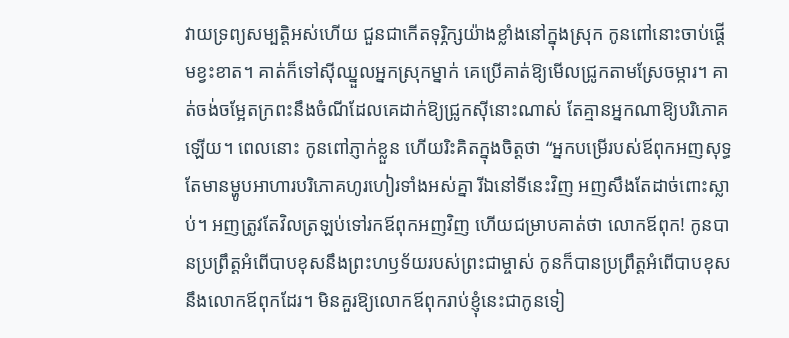វាយទ្រព្យសម្បត្ដិអស់ហើយ ជួនជាកើតទុរ្ភិក្សយ៉ាងខ្លាំងនៅក្នុងស្រុក កូនពៅនោះចាប់ផ្ដើមខ្វះខាត។ គាត់ក៏ទៅស៊ីឈ្នួលអ្នកស្រុកម្នាក់ គេប្រើគាត់ឱ្យមើលជ្រូកតាមស្រែចម្ការ។ គាត់ចង់ចម្អែតក្រពះនឹងចំណីដែលគេដាក់ឱ្យជ្រូកស៊ីនោះណាស់ តែគ្មានអ្នកណាឱ្យបរិភោគឡើយ។ ពេលនោះ កូនពៅភ្ញាក់ខ្លួន ហើយរិះគិតក្នុងចិត្ដថា “អ្នកបម្រើរបស់ឪពុកអញសុទ្ធតែមានម្ហូបអាហារបរិភោគហូរហៀរទាំងអស់គ្នា រីឯនៅទីនេះវិញ អញសឹងតែដាច់ពោះស្លាប់។ អញត្រូវតែវិលត្រឡប់ទៅរកឪពុកអញវិញ ហើយជម្រាបគាត់ថា លោកឪពុក! កូនបានប្រព្រឹត្ដអំពើបាបខុសនឹងព្រះហឫទ័យរបស់ព្រះជាម្ចាស់ កូនក៏បានប្រព្រឹត្ដអំពើបាបខុសនឹងលោកឪពុកដែរ។ មិនគួរឱ្យលោកឪពុករាប់ខ្ញុំនេះជាកូនទៀ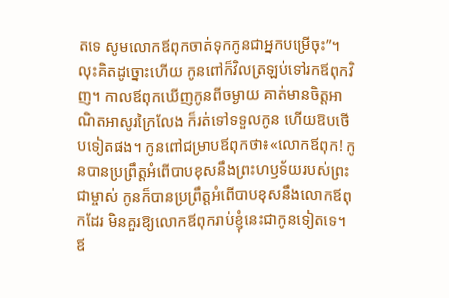តទេ សូមលោកឪពុកចាត់ទុកកូនជាអ្នកបម្រើចុះ”។ លុះគិតដូច្នោះហើយ កូនពៅក៏វិលត្រឡប់ទៅរកឪពុកវិញ។ កាលឪពុកឃើញកូនពីចម្ងាយ គាត់មានចិត្ដអាណិតអាសូរក្រៃលែង ក៏រត់ទៅទទួលកូន ហើយឱបថើបទៀតផង។ កូនពៅជម្រាបឪពុកថា៖«លោកឪពុក! កូនបានប្រព្រឹត្ដអំពើបាបខុសនឹងព្រះហឫទ័យរបស់ព្រះជាម្ចាស់ កូនក៏បានប្រព្រឹត្ដអំពើបាបខុសនឹងលោកឪពុកដែរ មិនគួរឱ្យលោកឪពុករាប់ខ្ញុំនេះជាកូនទៀតទេ។ ឪ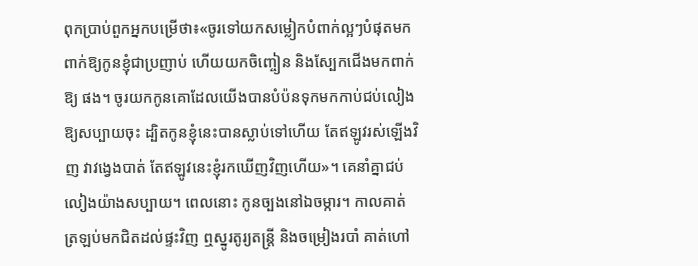ពុកប្រាប់ពួកអ្នកបម្រើថា៖«ចូរទៅយកសម្លៀកបំពាក់ល្អៗបំផុតមកពាក់ឱ្យកូនខ្ញុំជាប្រញាប់ ហើយយកចិញ្ចៀន និងស្បែកជើងមកពាក់ឱ្យ ផង។ ចូរយកកូនគោដែលយើងបានបំប៉នទុកមកកាប់ជប់លៀងឱ្យសប្បាយចុះ ដ្បិតកូនខ្ញុំនេះបានស្លាប់ទៅហើយ តែឥឡូវរស់ឡើងវិញ វាវង្វេងបាត់ តែឥឡូវនេះខ្ញុំរកឃើញវិញហើយ»។ គេនាំគ្នាជប់លៀងយ៉ាងសប្បាយ។ ពេលនោះ កូនច្បងនៅឯចម្ការ។ កាលគាត់ត្រឡប់មកជិតដល់ផ្ទះវិញ ឮស្នូរតូរ្យតន្ដ្រី និងចម្រៀងរបាំ គាត់ហៅ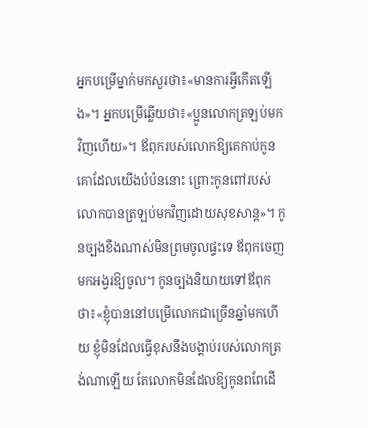អ្នកបម្រើម្នាក់មកសួរថា៖«មានការអ្វីកើតឡើង»។ អ្នកបម្រើឆ្លើយថា៖«ប្អូនលោកត្រឡប់មកវិញហើយ»។ ឪពុករបស់លោកឱ្យគេកាប់កូនគោដែលយើងបំប៉ននោះ ព្រោះកូនពៅរបស់លោកបានត្រឡប់មកវិញដោយសុខសាន្ដ»។ កូនច្បងខឹងណាស់មិនព្រមចូលផ្ទះទេ ឪពុកចេញមកអង្វរឱ្យចូល។ កូនច្បងនិយាយទៅឪពុកថា៖«ខ្ញុំបាននៅបម្រើលោកជាច្រើនឆ្នាំមកហើយ ខ្ញុំមិនដែលធ្វើខុសនឹងបង្គាប់របស់លោកត្រង់ណាឡើយ តែលោកមិនដែលឱ្យកូនពពែដើ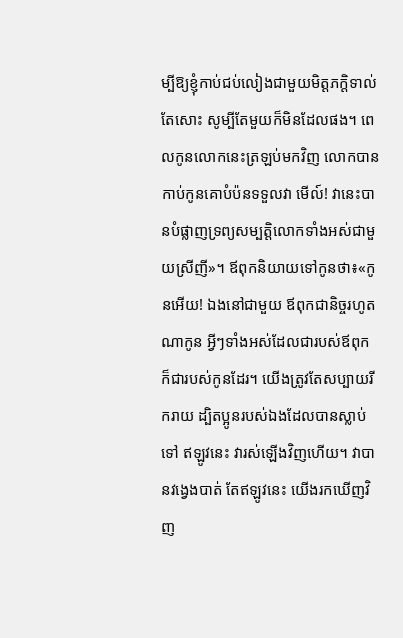ម្បីឱ្យខ្ញុំកាប់ជប់លៀងជាមួយមិត្ដភក្ដិទាល់តែសោះ សូម្បីតែមួយក៏មិនដែលផង។ ពេលកូនលោកនេះត្រឡប់មកវិញ លោកបានកាប់កូនគោបំប៉នទទួលវា មើល៍! វានេះបានបំផ្លាញទ្រព្យសម្បតិ្ដលោកទាំងអស់ជាមួយស្រីញី»។ ឪពុកនិយាយទៅកូនថា៖«កូនអើយ! ឯងនៅជាមួយ ឪពុកជានិច្ចរហូតណាកូន អ្វីៗទាំងអស់ដែលជារបស់ឪពុក ក៏ជារបស់កូនដែរ។ យើងត្រូវតែសប្បាយរីករាយ ដ្បិតប្អូនរបស់ឯងដែលបានស្លាប់ទៅ ឥឡូវនេះ វារស់ឡើងវិញហើយ។ វាបានវង្វេងបាត់ តែឥឡូវនេះ យើងរកឃើញវិញ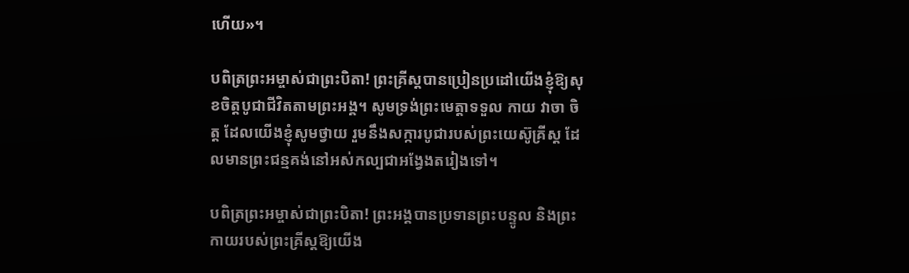ហើយ»។

បពិត្រព្រះអម្ចាស់ជាព្រះបិតា! ព្រះគ្រីស្តបានប្រៀនប្រដៅយើងខ្ញុំឱ្យសុខចិត្តបូជាជីវិតតាមព្រះអង្គ។ សូមទ្រង់ព្រះមេត្តាទទួល កាយ វាចា ចិត្ត ដែលយើងខ្ញុំសូមថ្វាយ រួមនឹងសក្ការបូជារបស់ព្រះយេស៊ូគ្រីស្ត ដែលមានព្រះជន្មគង់នៅអស់កល្បជាអង្វែងតរៀងទៅ។

បពិត្រព្រះអម្ចាស់ជាព្រះបិតា! ព្រះអង្គបានប្រទានព្រះបន្ទូល និងព្រះកាយរបស់ព្រះគ្រីស្តឱ្យយើង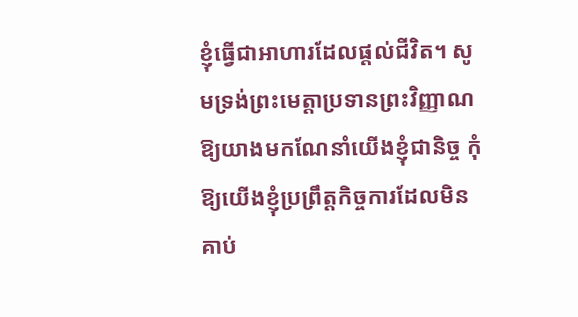ខ្ញុំធ្វើជាអាហារដែលផ្តល់ជីវិត។ សូមទ្រង់ព្រះមេត្តាប្រទានព្រះវិញ្ញាណឱ្យយាងមកណែនាំយើងខ្ញុំជានិច្ច កុំឱ្យយើងខ្ញុំប្រព្រឹត្តកិច្ចការដែលមិនគាប់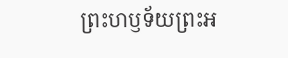ព្រះហឫទ័យព្រះអ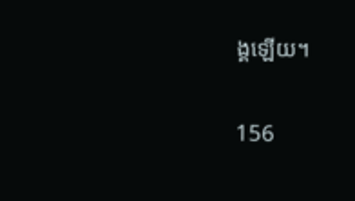ង្គឡើយ។

156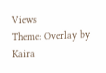Views
Theme: Overlay by Kaira